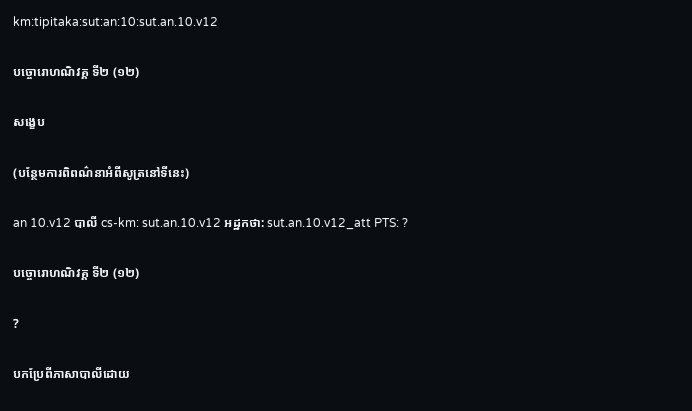km:tipitaka:sut:an:10:sut.an.10.v12

បច្ចោរោហណិវគ្គ ទី២ (១២)

សង្ខេប

(បន្ថែមការពិពណ៌នាអំពីសូត្រនៅទីនេះ)

an 10.v12 បាលី cs-km: sut.an.10.v12 អដ្ឋកថា: sut.an.10.v12_att PTS: ?

បច្ចោរោហណិវគ្គ ទី២ (១២)

?

បកប្រែពីភាសាបាលីដោយ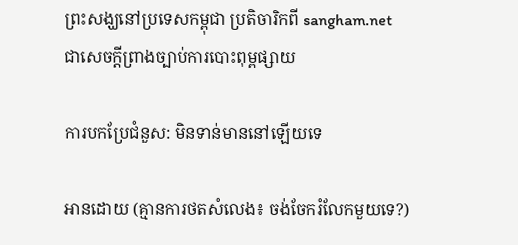ព្រះសង្ឃនៅប្រទេសកម្ពុជា ប្រតិចារិកពី sangham.net ជាសេចក្តីព្រាងច្បាប់ការបោះពុម្ពផ្សាយ

ការបកប្រែជំនួស: មិនទាន់មាននៅឡើយទេ

អានដោយ (គ្មានការថតសំលេង៖ ចង់ចែករំលែកមួយទេ?)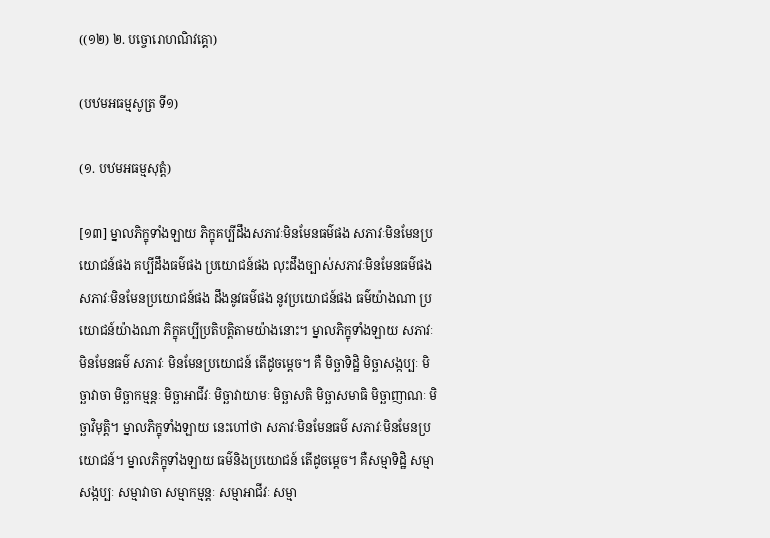((១២) ២. បច្ចោរោហណិវគ្គោ)

(បឋមអធម្មសូត្រ ទី១)

(១. បឋមអធម្មសុត្តំ)

[១៣] ម្នាលភិក្ខុទាំងឡាយ ភិក្ខុគប្បីដឹងសភាវៈមិនមែនធម៌ផង សភាវៈមិនមែនប្រយោជន៍ផង គប្បីដឹងធម៌ផង ប្រយោជន៍ផង លុះដឹងច្បាស់សភាវៈមិនមែនធម៌ផង សភាវៈមិនមែនប្រយោជន៍ផង ដឹងនូវធម៌ផង នូវប្រយោជន៍ផង ធម៌យ៉ាងណា ប្រយោជន៍យ៉ាងណា ភិក្ខុគប្បីប្រតិបត្តិតាមយ៉ាងនោះ។ ម្នាលភិក្ខុទាំងឡាយ សភាវៈ មិនមែនធម៌ សភាវៈ មិនមែនប្រយោជន៍ តើដូចម្តេច។ គឺ មិច្ឆាទិដ្ឋិ មិច្ឆាសង្កប្បៈ មិច្ឆាវាចា មិច្ឆាកម្មន្តៈ មិច្ឆាអាជីវៈ មិច្ឆាវាយាមៈ មិច្ឆាសតិ មិច្ឆាសមាធិ មិច្ឆាញាណៈ មិច្ឆាវិមុត្តិ។ ម្នាលភិក្ខុទាំងឡាយ នេះហៅថា សភាវៈមិនមែនធម៌ សភាវៈមិនមែនប្រយោជន៍។ ម្នាលភិក្ខុទាំងឡាយ ធម៌និងប្រយោជន៍ តើដូចម្តេច។ គឺសម្មាទិដ្ឋិ សម្មាសង្កប្បៈ សម្មាវាចា សម្មាកម្មន្តៈ សម្មាអាជីវៈ សម្មា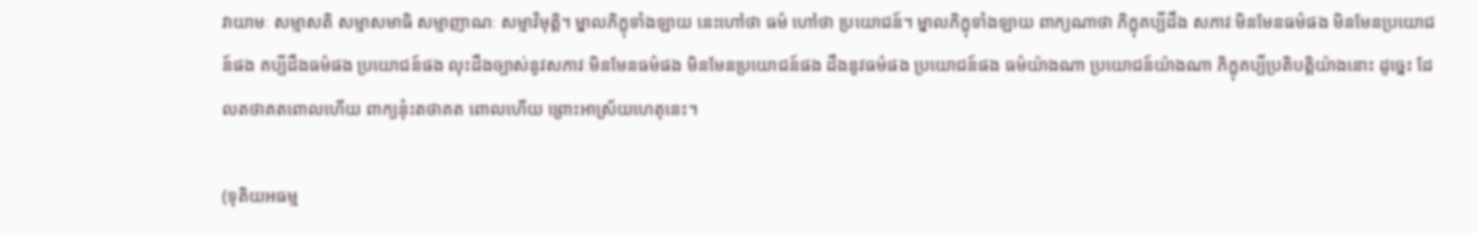វាយាមៈ សម្មាសតិ សម្មាសមាធិ សម្មាញាណៈ សម្មាវិមុត្តិ។ ម្នាលភិក្ខុទាំងឡាយ នេះហៅថា ធម៌ ហៅថា ប្រយោជន៍។ ម្នាលភិក្ខុទាំងឡាយ ពាក្យណាថា ភិក្ខុគប្បីដឹង សភាវៈមិនមែនធម៌ផង មិនមែនប្រយោជន៍ផង គប្បីដឹងធម៌ផង ប្រយោជន៍ផង លុះដឹងច្បាស់នូវសភាវៈមិនមែនធម៌ផង មិនមែនប្រយោជន៍ផង ដឹងនូវធម៌ផង ប្រយោជន៍ផង ធម៌យ៉ាងណា ប្រយោជន៍យ៉ាងណា ភិក្ខុគប្បីប្រតិបត្តិយ៉ាងនោះ ដូច្នេះ ដែលតថាគតពោលហើយ ពាក្យនុ៎ះតថាគត ពោលហើយ ព្រោះអាស្រ័យហេតុនេះ។

(ទុតិយអធម្ម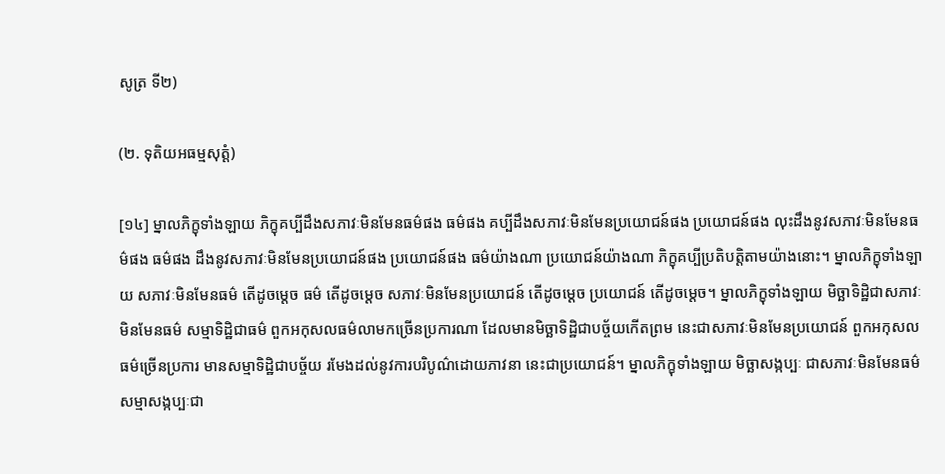សូត្រ ទី២)

(២. ទុតិយអធម្មសុត្តំ)

[១៤] ម្នាលភិក្ខុទាំងឡាយ ភិក្ខុគប្បីដឹងសភាវៈមិនមែនធម៌ផង ធម៌ផង គប្បីដឹងសភាវៈមិនមែនប្រយោជន៍ផង ប្រយោជន៍ផង លុះដឹងនូវសភាវៈមិនមែនធម៌ផង ធម៌ផង ដឹងនូវសភាវៈមិនមែនប្រយោជន៍ផង ប្រយោជន៍ផង ធម៌យ៉ាងណា ប្រយោជន៍យ៉ាងណា ភិក្ខុគប្បីប្រតិបត្តិតាមយ៉ាងនោះ។ ម្នាលភិក្ខុទាំងឡាយ សភាវៈមិនមែនធម៌ តើដូចម្តេច ធម៌ តើដូចម្តេច សភាវៈមិនមែនប្រយោជន៍ តើដូចម្តេច ប្រយោជន៍ តើដូចម្តេច។ ម្នាលភិក្ខុទាំងឡាយ មិច្ឆាទិដ្ឋិជាសភាវៈមិនមែនធម៌ សម្មាទិដ្ឋិជាធម៌ ពួកអកុសលធម៌លាមកច្រើនប្រការណា ដែលមានមិច្ឆាទិដ្ឋិជាបច្ច័យកើតព្រម នេះជាសភាវៈមិនមែនប្រយោជន៍ ពួកអកុសលធម៌ច្រើនប្រការ មានសម្មាទិដ្ឋិជាបច្ច័យ រមែងដល់នូវការបរិបូណ៌ដោយភាវនា នេះជាប្រយោជន៍។ ម្នាលភិក្ខុទាំងឡាយ មិច្ឆាសង្កប្បៈ ជាសភាវៈមិនមែនធម៌ សម្មាសង្កប្បៈជា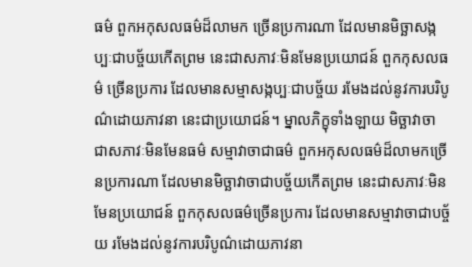ធម៌ ពួកអកុសលធម៌ដ៏លាមក ច្រើនប្រការណា ដែលមានមិច្ឆាសង្កប្បៈជាបច្ច័យកើតព្រម នេះជាសភាវៈមិនមែនប្រយោជន៍ ពួកកុសលធម៌ ច្រើនប្រការ ដែលមានសម្មាសង្កប្បៈជាបច្ច័យ រមែងដល់នូវការបរិបូណ៌ដោយភាវនា នេះជាប្រយោជន៍។ ម្នាលភិក្ខុទាំងឡាយ មិច្ឆាវាចា ជាសភាវៈមិនមែនធម៌ សម្មាវាចាជាធម៌ ពួកអកុសលធម៌ដ៏លាមកច្រើនប្រការណា ដែលមានមិច្ឆាវាចាជាបច្ច័យកើតព្រម នេះជាសភាវៈមិនមែនប្រយោជន៍ ពួកកុសលធម៌ច្រើនប្រការ ដែលមានសម្មាវាចាជាបច្ច័យ រមែងដល់នូវការបរិបូណ៌ដោយភាវនា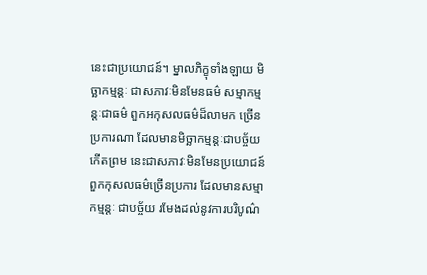នេះជាប្រយោជន៍។ ម្នាលភិក្ខុទាំងឡាយ មិច្ឆាកម្មន្តៈ ជាសភាវៈមិនមែនធម៌ សម្មាកម្មន្តៈជាធម៌ ពួកអកុសលធម៌ដ៏លាមក ច្រើនប្រការណា ដែលមានមិច្ឆាកម្មន្តៈជាបច្ច័យកើតព្រម នេះជាសភាវៈមិនមែនប្រយោជន៍ ពួកកុសលធម៌ច្រើនប្រការ ដែលមានសម្មាកម្មន្តៈ ជាបច្ច័យ រមែងដល់នូវការបរិបូណ៌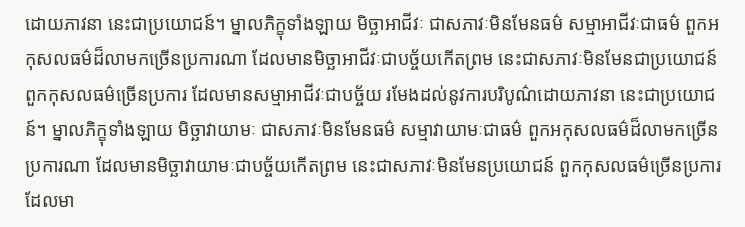ដោយភាវនា នេះជាប្រយោជន៍។ ម្នាលភិក្ខុទាំងឡាយ មិច្ឆាអាជីវៈ ជាសភាវៈមិនមែនធម៌ សម្មាអាជីវៈជាធម៌ ពួកអកុសលធម៌ដ៏លាមកច្រើនប្រការណា ដែលមានមិច្ឆាអាជីវៈជាបច្ច័យកើតព្រម នេះជាសភាវៈមិនមែនជាប្រយោជន៍ ពួកកុសលធម៌ច្រើនប្រការ ដែលមានសម្មាអាជីវៈជាបច្ច័យ រមែងដល់នូវការបរិបូណ៌ដោយភាវនា នេះជាប្រយោជន៍។ ម្នាលភិក្ខុទាំងឡាយ មិច្ឆាវាយាមៈ ជាសភាវៈមិនមែនធម៌ សម្មាវាយាមៈជាធម៌ ពួកអកុសលធម៌ដ៏លាមកច្រើនប្រការណា ដែលមានមិច្ឆាវាយាមៈជាបច្ច័យកើតព្រម នេះជាសភាវៈមិនមែនប្រយោជន៍ ពួកកុសលធម៌ច្រើនប្រការ ដែលមា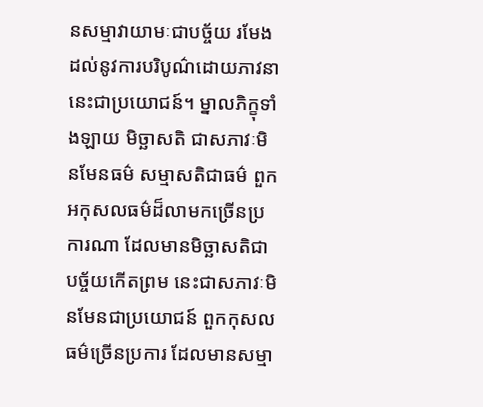នសម្មាវាយាមៈជាបច្ច័យ រមែងដល់នូវការបរិបូណ៌ដោយភាវនា នេះជាប្រយោជន៍។ ម្នាលភិក្ខុទាំងឡាយ មិច្ឆាសតិ ជាសភាវៈមិនមែនធម៌ សម្មាសតិជាធម៌ ពួកអកុសលធម៌ដ៏លាមកច្រើនប្រការណា ដែលមានមិច្ឆាសតិជាបច្ច័យកើតព្រម នេះជាសភាវៈមិនមែនជាប្រយោជន៍ ពួកកុសលធម៌ច្រើនប្រការ ដែលមានសម្មា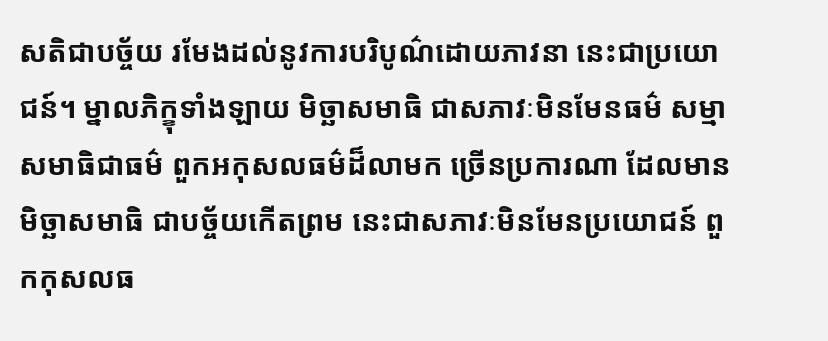សតិជាបច្ច័យ រមែងដល់នូវការបរិបូណ៌ដោយភាវនា នេះជាប្រយោជន៍។ ម្នាលភិក្ខុទាំងឡាយ មិច្ឆាសមាធិ ជាសភាវៈមិនមែនធម៌ សម្មាសមាធិជាធម៌ ពួកអកុសលធម៌ដ៏លាមក ច្រើនប្រការណា ដែលមានមិច្ឆាសមាធិ ជាបច្ច័យកើតព្រម នេះជាសភាវៈមិនមែនប្រយោជន៍ ពួកកុសលធ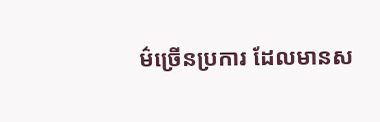ម៌ច្រើនប្រការ ដែលមានស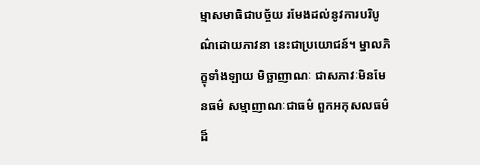ម្មាសមាធិជាបច្ច័យ រមែងដល់នូវការបរិបូណ៌ដោយភាវនា នេះជាប្រយោជន៍។ ម្នាលភិក្ខុទាំងឡាយ មិច្ឆាញាណៈ ជាសភាវៈមិនមែនធម៌ សម្មាញាណៈជាធម៌ ពួកអកុសលធម៌ដ៏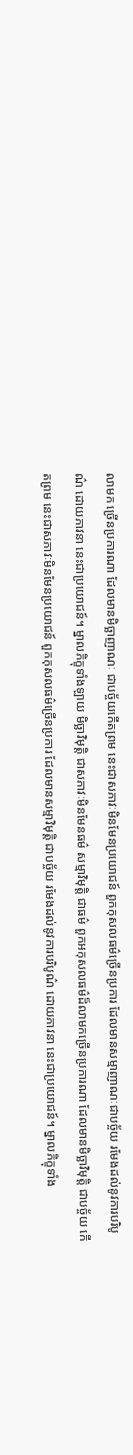លាមក ច្រើនប្រការណា ដែលមានមិច្ឆាញាណៈ ជាបច្ច័យកើតព្រម នេះជាសភាវៈមិនមែនប្រយោជន៍ ពួកកុសលធម៌ច្រើនប្រការ ដែលមានសម្មាញាណៈជាបច្ច័យ រមែងដល់នូវការបរិបូណ៌ ដោយភាវនា នេះជាប្រយោជន៍។ ម្នាលភិក្ខុទាំងឡាយ មិច្ឆាវិមុត្តិ ជាសភាវៈមិនមែនធម៌ សម្មាវិមុត្តិ ជាធម៌ ពួកអកុសលធម៌ដ៏លាមកច្រើនប្រការណា ដែលមានមិច្ឆាវិមុត្តិ ជាបច្ច័យ កើតព្រម នេះជាសភាវៈមិនមែនប្រយោជន៍ ពួកកុសលធម៌ច្រើនប្រការ ដែលមានសម្មាវិមុត្តិ ជាបច្ច័យ រមែងដល់នូវការបរិបូណ៌ ដោយភាវនា នេះជាប្រយោជន៍។ ម្នាលភិក្ខុទាំង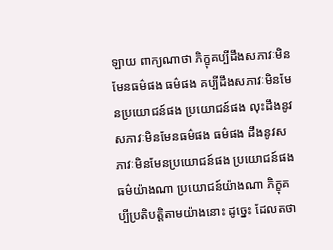ឡាយ ពាក្យណាថា ភិក្ខុគប្បីដឹងសភាវៈមិនមែនធម៌ផង ធម៌ផង គប្បីដឹងសភាវៈមិនមែនប្រយោជន៍ផង ប្រយោជន៍ផង លុះដឹងនូវសភាវៈមិនមែនធម៌ផង ធម៌ផង ដឹងនូវសភាវៈមិនមែនប្រយោជន៍ផង ប្រយោជន៍ផង ធម៌យ៉ាងណា ប្រយោជន៍យ៉ាងណា ភិក្ខុគប្បីប្រតិបត្តិតាមយ៉ាងនោះ ដូច្នេះ ដែលតថា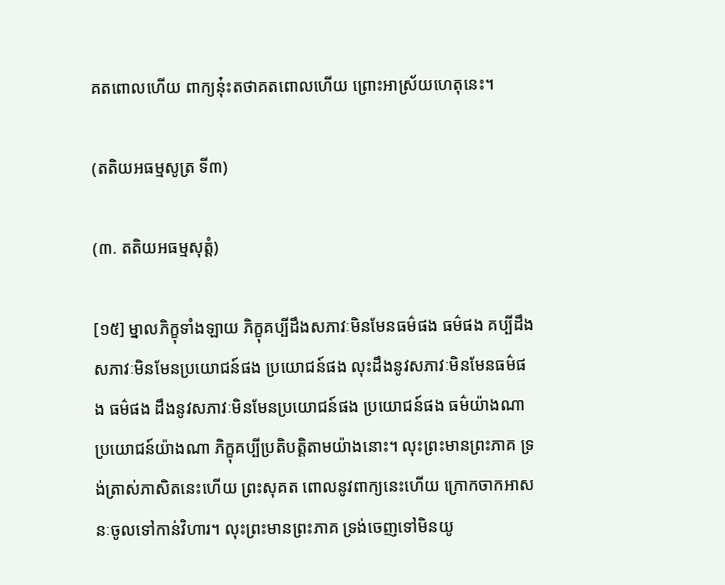គតពោលហើយ ពាក្យនុ៎ះតថាគតពោលហើយ ព្រោះអាស្រ័យហេតុនេះ។

(តតិយអធម្មសូត្រ ទី៣)

(៣. តតិយអធម្មសុត្តំ)

[១៥] ម្នាលភិក្ខុទាំងឡាយ ភិក្ខុគប្បីដឹងសភាវៈមិនមែនធម៌ផង ធម៌ផង គប្បីដឹងសភាវៈមិនមែនប្រយោជន៍ផង ប្រយោជន៍ផង លុះដឹងនូវសភាវៈមិនមែនធម៌ផង ធម៌ផង ដឹងនូវសភាវៈមិនមែនប្រយោជន៍ផង ប្រយោជន៍ផង ធម៌យ៉ាងណា ប្រយោជន៍យ៉ាងណា ភិក្ខុគប្បីប្រតិបត្តិតាមយ៉ាងនោះ។ លុះព្រះមានព្រះភាគ ទ្រង់ត្រាស់ភាសិតនេះហើយ ព្រះសុគត ពោលនូវពាក្យនេះហើយ ក្រោកចាកអាសនៈចូលទៅកាន់វិហារ។ លុះព្រះមានព្រះភាគ ទ្រង់ចេញទៅមិនយូ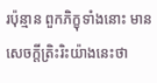រប៉ុន្មាន ពួកភិក្ខុទាំងនោះ មានសេចក្តីត្រិះរិះយ៉ាងនេះថា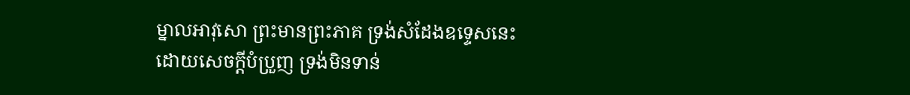ម្នាលអាវុសោ ព្រះមានព្រះភាគ ទ្រង់សំដែងឧទ្ទេសនេះ ដោយសេចក្តីបំប្រួញ ទ្រង់មិនទាន់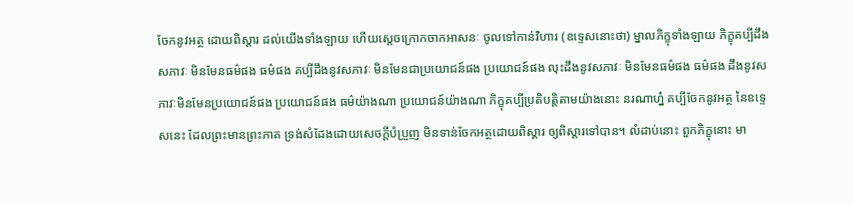ចែកនូវអត្ថ ដោយពិស្តារ ដល់យើងទាំងឡាយ ហើយស្តេចក្រោកចាកអាសនៈ ចូលទៅកាន់វិហារ (ឧទ្ទេសនោះថា) ម្នាលភិក្ខុទាំងឡាយ ភិក្ខុគប្បីដឹងសភាវៈ មិនមែនធម៌ផង ធម៌ផង គប្បីដឹងនូវសភាវៈ មិនមែនជាប្រយោជន៍ផង ប្រយោជន៍ផង លុះដឹងនូវសភាវៈ មិនមែនធម៌ផង ធម៌ផង ដឹងនូវសភាវៈមិនមែនប្រយោជន៍ផង ប្រយោជន៍ផង ធម៌យ៉ាងណា ប្រយោជន៍យ៉ាងណា ភិក្ខុគប្បីប្រតិបត្តិតាមយ៉ាងនោះ នរណាហ្ន៎ គប្បីចែកនូវអត្ថ នៃឧទ្ទេសនេះ ដែលព្រះមានព្រះភាគ ទ្រង់សំដែងដោយសេចក្តីបំប្រួញ មិនទាន់ចែកអត្ថដោយពិស្តារ ឲ្យពិស្តារទៅបាន។ លំដាប់នោះ ពួកភិក្ខុនោះ មា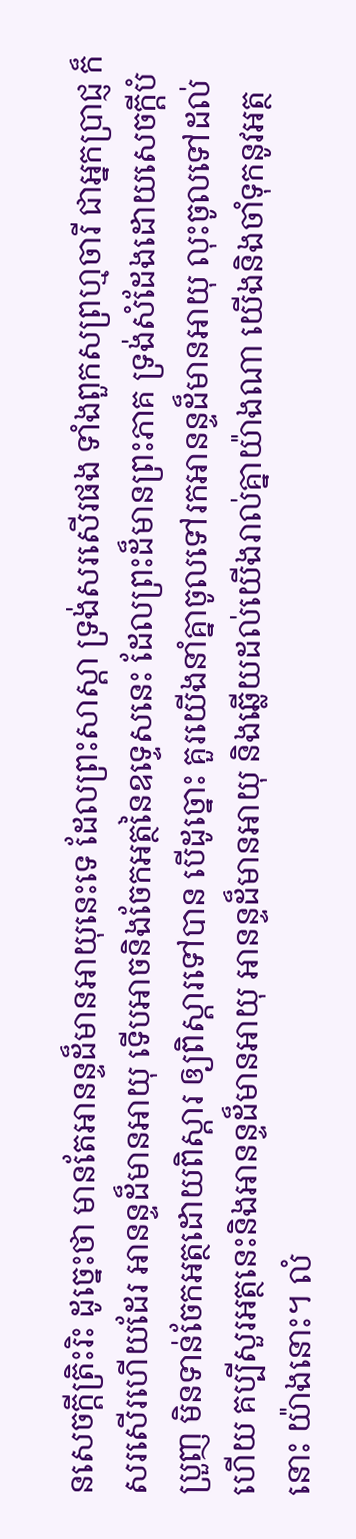នសេចក្តីត្រិះរិះ ដូច្នេះថា មានតែអានន្ទដ៏មានអាយុនេះទេ ដែលព្រះសាស្តា ទ្រង់សរសើរផង ទាំងពួកសព្រហ្មចារី ជាអ្នកប្រាជ្ញ ក៏សរសើរហើយដែរ អានន្ទដ៏មានអាយុ ទើបអាចនិងចែកអត្ថនៃឧទ្ទេសនេះ ដែលព្រះដ៏មានព្រះភាគ ទ្រង់សំដែងដោយសេចក្តីបំប្រួញ មិនទាន់ចែកអត្ថដោយពិស្តារ ឲ្យពិស្តារទៅបាន បើដូច្នោះ គួរយើងនាំគ្នាចូលទៅរកអានន្ទដ៏មានអាយុ លុះចូលទៅដល់ហើយ គប្បីសួរអត្ថនេះនិងអានន្ទដ៏មានអាយុ អានន្ទដ៏មានអាយុ និងឆ្លើយដល់យើងរាល់គ្នាយ៉ាងណា យើងនិងចាំទុកនូវអត្ថនោះ យ៉ាងនោះ។ លំ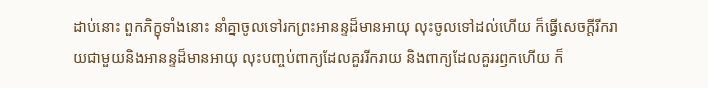ដាប់នោះ ពួកភិក្ខុទាំងនោះ នាំគ្នាចូលទៅរកព្រះអានន្ទដ៏មានអាយុ លុះចូលទៅដល់ហើយ ក៏ធ្វើសេចក្តីរីករាយជាមួយនិងអានន្ទដ៏មានអាយុ លុះបញ្ចប់ពាក្យដែលគួររីករាយ និងពាក្យដែលគួររឭកហើយ ក៏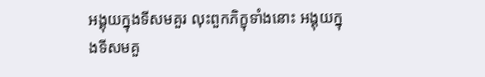អង្គុយក្នុងទីសមគួរ លុះពួកភិក្ខុទាំងនោះ អង្គុយក្នុងទីសមគួ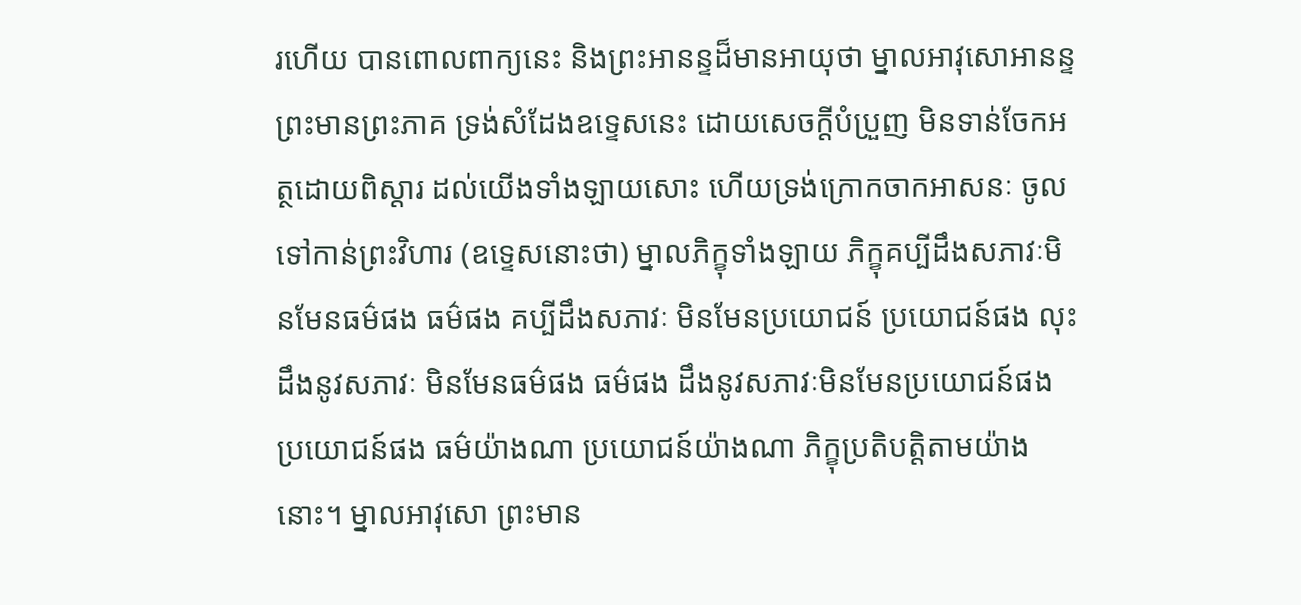រហើយ បានពោលពាក្យនេះ និងព្រះអានន្ទដ៏មានអាយុថា ម្នាលអាវុសោអានន្ទ ព្រះមានព្រះភាគ ទ្រង់សំដែងឧទ្ទេសនេះ ដោយសេចក្តីបំប្រួញ មិនទាន់ចែកអត្ថដោយពិស្តារ ដល់យើងទាំងឡាយសោះ ហើយទ្រង់ក្រោកចាកអាសនៈ ចូលទៅកាន់ព្រះវិហារ (ឧទ្ទេសនោះថា) ម្នាលភិក្ខុទាំងឡាយ ភិក្ខុគប្បីដឹងសភាវៈមិនមែនធម៌ផង ធម៌ផង គប្បីដឹងសភាវៈ មិនមែនប្រយោជន៍ ប្រយោជន៍ផង លុះដឹងនូវសភាវៈ មិនមែនធម៌ផង ធម៌ផង ដឹងនូវសភាវៈមិនមែនប្រយោជន៍ផង ប្រយោជន៍ផង ធម៌យ៉ាងណា ប្រយោជន៍យ៉ាងណា ភិក្ខុប្រតិបត្តិតាមយ៉ាងនោះ។ ម្នាលអាវុសោ ព្រះមាន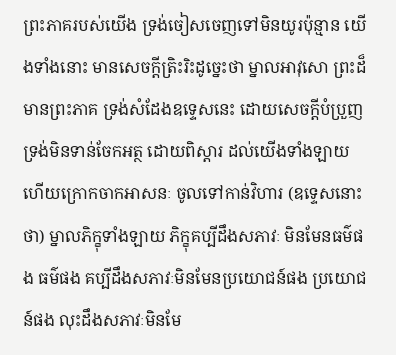ព្រះភាគរបស់យើង ទ្រង់ចៀសចេញទៅមិនយូរប៉ុន្មាន យើងទាំងនោះ មានសេចក្តីត្រិះរិះដូច្នេះថា ម្នាលអាវុសោ ព្រះដ៏មានព្រះភាគ ទ្រង់សំដែងឧទ្ទេសនេះ ដោយសេចក្តីបំប្រួញ ទ្រង់មិនទាន់ចែកអត្ថ ដោយពិស្តារ ដល់យើងទាំងឡាយ ហើយក្រោកចាកអាសនៈ ចូលទៅកាន់វិហារ (ឧទ្ទេសនោះថា) ម្នាលភិក្ខុទាំងឡាយ ភិក្ខុគប្បីដឹងសភាវៈ មិនមែនធម៌ផង ធម៌ផង គប្បីដឹងសភាវៈមិនមែនប្រយោជន៍ផង ប្រយោជន៍ផង លុះដឹងសភាវៈមិនមែ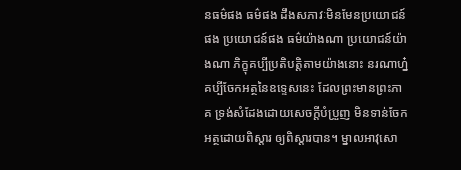នធម៌ផង ធម៌ផង ដឹងសភាវៈមិនមែនប្រយោជន៍ផង ប្រយោជន៍ផង ធម៌យ៉ាងណា ប្រយោជន៍យ៉ាងណា ភិក្ខុគប្បីប្រតិបត្តិតាមយ៉ាងនោះ នរណាហ្ន៎ គប្បីចែកអត្ថនៃឧទ្ទេសនេះ ដែលព្រះមានព្រះភាគ ទ្រង់សំដែងដោយសេចក្តីបំប្រួញ មិនទាន់ចែកអត្ថដោយពិស្តារ ឲ្យពិស្តារបាន។ ម្នាលអាវុសោ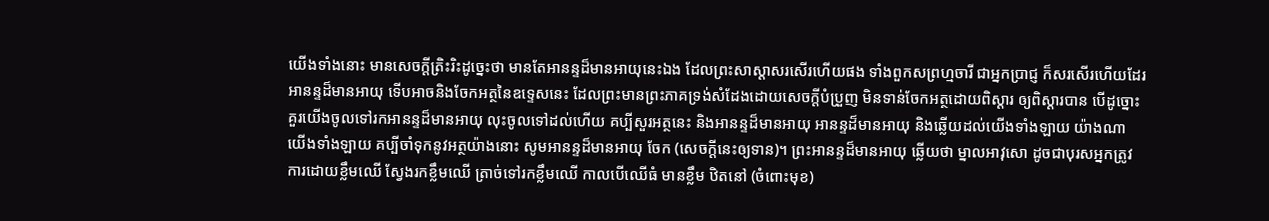យើងទាំងនោះ មានសេចក្តីត្រិះរិះដូច្នេះថា មានតែអានន្ទដ៏មានអាយុនេះឯង ដែលព្រះសាស្តាសរសើរហើយផង ទាំងពួកសព្រហ្មចារី ជាអ្នកប្រាជ្ញ ក៏សរសើរហើយដែរ អានន្ទដ៏មានអាយុ ទើបអាចនិងចែកអត្ថនៃឧទ្ទេសនេះ ដែលព្រះមានព្រះភាគទ្រង់សំដែងដោយសេចក្តីបំប្រួញ មិនទាន់ចែកអត្ថដោយពិស្តារ ឲ្យពិស្តារបាន បើដូច្នោះ គួរយើងចូលទៅរកអានន្ទដ៏មានអាយុ លុះចូលទៅដល់ហើយ គប្បីសួរអត្ថនេះ និងអានន្ទដ៏មានអាយុ អានន្ទដ៏មានអាយុ និងឆ្លើយដល់យើងទាំងឡាយ យ៉ាងណា យើងទាំងឡាយ គប្បីចាំទុកនូវអត្ថយ៉ាងនោះ សូមអានន្ទដ៏មានអាយុ ចែក (សេចក្តីនេះឲ្យទាន)។ ព្រះអានន្ទដ៏មានអាយុ ឆ្លើយថា ម្នាលអាវុសោ ដូចជាបុរសអ្នកត្រូវការដោយខ្លឹមឈើ ស្វែងរកខ្លឹមឈើ ត្រាច់ទៅរកខ្លឹមឈើ កាលបើឈើធំ មានខ្លឹម ឋិតនៅ (ចំពោះមុខ)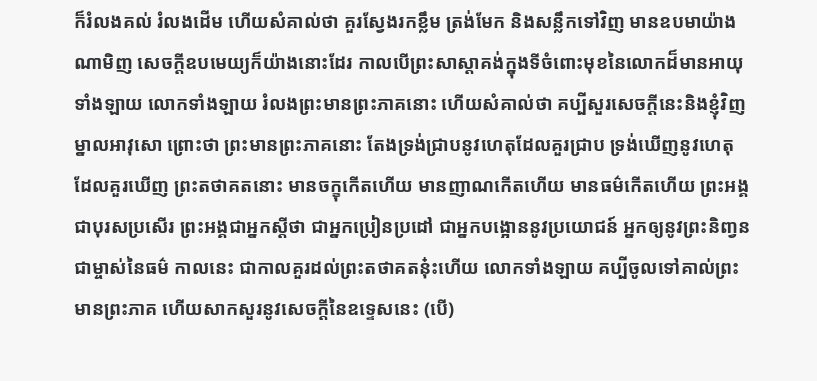ក៏រំលងគល់ រំលងដើម ហើយសំគាល់ថា គួរស្វែងរកខ្លឹម ត្រង់មែក និងសន្លឹកទៅវិញ មានឧបមាយ៉ាងណាមិញ សេចក្តីឧបមេយ្យក៏យ៉ាងនោះដែរ កាលបើព្រះសាស្តាគង់ក្នុងទីចំពោះមុខនៃលោកដ៏មានអាយុទាំងឡាយ លោកទាំងឡាយ រំលងព្រះមានព្រះភាគនោះ ហើយសំគាល់ថា គប្បីសួរសេចក្តីនេះនិងខ្ញុំវិញ ម្នាលអាវុសោ ព្រោះថា ព្រះមានព្រះភាគនោះ តែងទ្រង់ជ្រាបនូវហេតុដែលគួរជ្រាប ទ្រង់ឃើញនូវហេតុដែលគួរឃើញ ព្រះតថាគតនោះ មានចក្ខុកើតហើយ មានញាណកើតហើយ មានធម៌កើតហើយ ព្រះអង្គជាបុរសប្រសើរ ព្រះអង្គជាអ្នកស្តីថា ជាអ្នកប្រៀនប្រដៅ ជាអ្នកបង្អោននូវប្រយោជន៍ អ្នកឲ្យនូវព្រះនិញ្វន ជាម្ចាស់នៃធម៌ កាលនេះ ជាកាលគួរដល់ព្រះតថាគតនុ៎ះហើយ លោកទាំងឡាយ គប្បីចូលទៅគាល់ព្រះមានព្រះភាគ ហើយសាកសួរនូវសេចក្តីនៃឧទ្ទេសនេះ (បើ)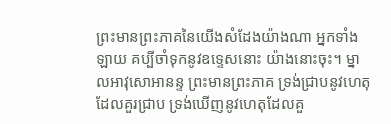ព្រះមានព្រះភាគនៃយើងសំដែងយ៉ាងណា អ្នកទាំងឡាយ គប្បីចាំទុកនូវឧទ្ទេសនោះ យ៉ាងនោះចុះ។ ម្នាលអាវុសោអានន្ទ ព្រះមានព្រះភាគ ទ្រង់ជ្រាបនូវហេតុ ដែលគួរជ្រាប ទ្រង់ឃើញនូវហេតុដែលគួ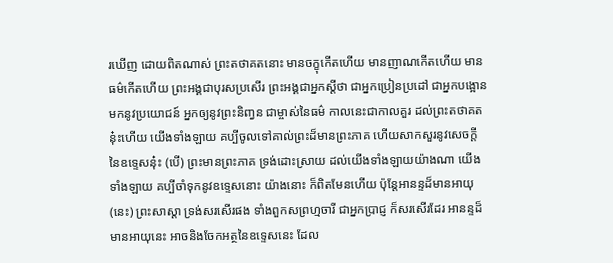រឃើញ ដោយពិតណាស់ ព្រះតថាគតនោះ មានចក្ខុកើតហើយ មានញាណកើតហើយ មានធម៌កើតហើយ ព្រះអង្គជាបុរសប្រសើរ ព្រះអង្គជាអ្នកស្តីថា ជាអ្នកប្រៀនប្រដៅ ជាអ្នកបង្អោនមកនូវប្រយោជន៍ អ្នកឲ្យនូវព្រះនិញ្វន ជាម្ចាស់នៃធម៌ កាលនេះជាកាលគួរ ដល់ព្រះតថាគតនុ៎ះហើយ យើងទាំងឡាយ គប្បីចូលទៅគាល់ព្រះដ៏មានព្រះភាគ ហើយសាកសួរនូវសេចក្តី នៃឧទ្ទេសនុ៎ះ (បើ) ព្រះមានព្រះភាគ ទ្រង់ដោះស្រាយ ដល់យើងទាំងឡាយយ៉ាងណា យើងទាំងឡាយ គប្បីចាំទុកនូវឧទ្ទេសនោះ យ៉ាងនោះ ក៏ពិតមែនហើយ ប៉ុន្តែអានន្ទដ៏មានអាយុ (នេះ) ព្រះសាស្តា ទ្រង់សរសើរផង ទាំងពួកសព្រហ្មចារី ជាអ្នកប្រាជ្ញ ក៏សរសើរដែរ អានន្ទដ៏មានអាយុនេះ អាចនិងចែកអត្ថនៃឧទ្ទេសនេះ ដែល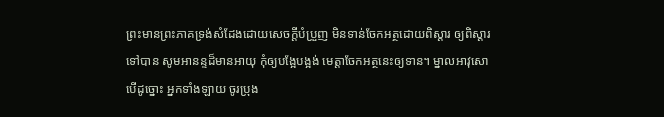ព្រះមានព្រះភាគទ្រង់សំដែងដោយសេចក្តីបំប្រួញ មិនទាន់ចែកអត្ថដោយពិស្តារ ឲ្យពិស្តារទៅបាន សូមអានន្ទដ៏មានអាយុ កុំឲ្យបង្អែបង្អង់ មេត្តាចែកអត្ថនេះឲ្យទាន។ ម្នាលអាវុសោ បើដូច្នោះ អ្នកទាំងឡាយ ចូរប្រុង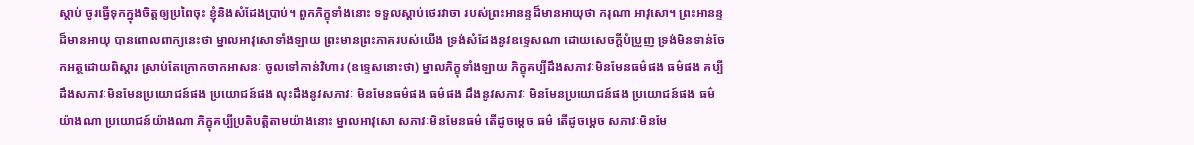ស្តាប់ ចូរធ្វើទុកក្នុងចិត្តឲ្យប្រពៃចុះ ខ្ញុំនិងសំដែងប្រាប់។ ពួកភិក្ខុទាំងនោះ ទទួលស្តាប់ថេរវាចា របស់ព្រះអានន្ទដ៏មានអាយុថា ករុណា អាវុសោ។ ព្រះអានន្ទដ៏មានអាយុ បានពោលពាក្យនេះថា ម្នាលអាវុសោទាំងឡាយ ព្រះមានព្រះភាគរបស់យើង ទ្រង់សំដែងនូវឧទ្ទេសណា ដោយសេចក្តីបំប្រួញ ទ្រង់មិនទាន់ចែកអត្ថដោយពិស្តារ ស្រាប់តែក្រោកចាកអាសនៈ ចូលទៅកាន់វិហារ (ឧទ្ទេសនោះថា) ម្នាលភិក្ខុទាំងឡាយ ភិក្ខុគប្បីដឹងសភាវៈមិនមែនធម៌ផង ធម៌ផង គប្បីដឹងសភាវៈមិនមែនប្រយោជន៍ផង ប្រយោជន៍ផង លុះដឹងនូវសភាវៈ មិនមែនធម៌ផង ធម៌ផង ដឹងនូវសភាវៈ មិនមែនប្រយោជន៍ផង ប្រយោជន៍ផង ធម៌យ៉ាងណា ប្រយោជន៍យ៉ាងណា ភិក្ខុគប្បីប្រតិបត្តិតាមយ៉ាងនោះ ម្នាលអាវុសោ សភាវៈមិនមែនធម៌ តើដូចម្តេច ធម៌ តើដូចម្តេច សភាវៈមិនមែ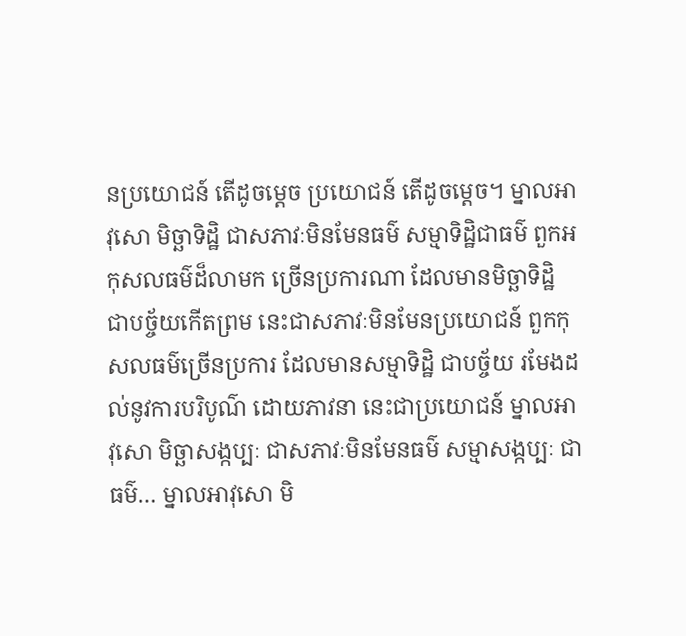នប្រយោជន៍ តើដូចម្តេច ប្រយោជន៍ តើដូចម្តេច។ ម្នាលអាវុសោ មិច្ឆាទិដ្ឋិ ជាសភាវៈមិនមែនធម៌ សម្មាទិដ្ឋិជាធម៌ ពួកអកុសលធម៌ដ៏លាមក ច្រើនប្រការណា ដែលមានមិច្ឆាទិដ្ឋិ ជាបច្ច័យកើតព្រម នេះជាសភាវៈមិនមែនប្រយោជន៍ ពួកកុសលធម៌ច្រើនប្រការ ដែលមានសម្មាទិដ្ឋិ ជាបច្ច័យ រមែងដល់នូវការបរិបូណ៌ ដោយភាវនា នេះជាប្រយោជន៍ ម្នាលអាវុសោ មិច្ឆាសង្កប្បៈ ជាសភាវៈមិនមែនធម៌ សម្មាសង្កប្បៈ ជាធម៌… ម្នាលអាវុសោ មិ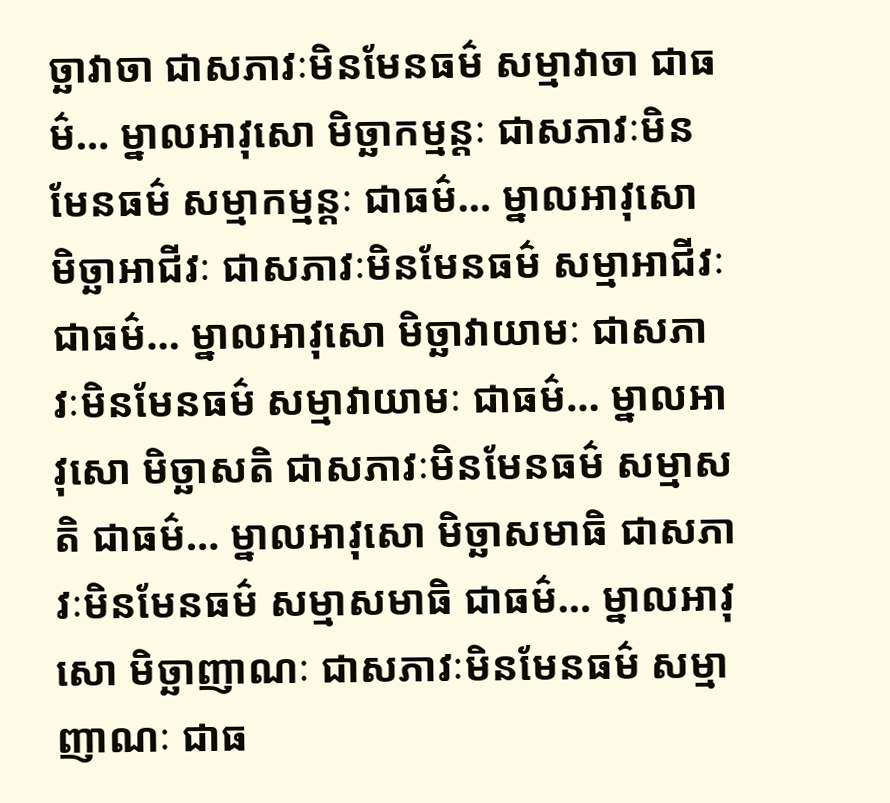ច្ឆាវាចា ជាសភាវៈមិនមែនធម៌ សម្មាវាចា ជាធម៌… ម្នាលអាវុសោ មិច្ឆាកម្មន្តៈ ជាសភាវៈមិនមែនធម៌ សម្មាកម្មន្តៈ ជាធម៌… ម្នាលអាវុសោ មិច្ឆាអាជីវៈ ជាសភាវៈមិនមែនធម៌ សម្មាអាជីវៈ ជាធម៌… ម្នាលអាវុសោ មិច្ឆាវាយាមៈ ជាសភាវៈមិនមែនធម៌ សម្មាវាយាមៈ ជាធម៌… ម្នាលអាវុសោ មិច្ឆាសតិ ជាសភាវៈមិនមែនធម៌ សម្មាសតិ ជាធម៌… ម្នាលអាវុសោ មិច្ឆាសមាធិ ជាសភាវៈមិនមែនធម៌ សម្មាសមាធិ ជាធម៌… ម្នាលអាវុសោ មិច្ឆាញាណៈ ជាសភាវៈមិនមែនធម៌ សម្មាញាណៈ ជាធ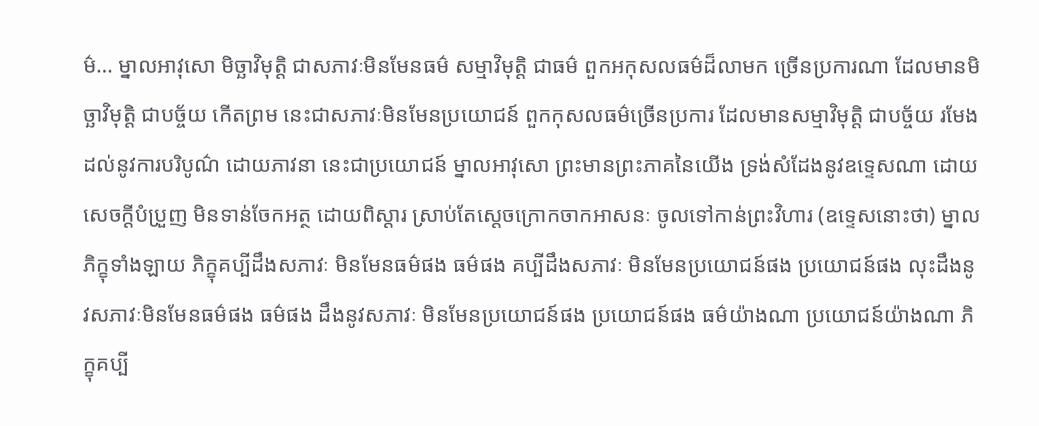ម៌… ម្នាលអាវុសោ មិច្ឆាវិមុត្តិ ជាសភាវៈមិនមែនធម៌ សម្មាវិមុត្តិ ជាធម៌ ពួកអកុសលធម៌ដ៏លាមក ច្រើនប្រការណា ដែលមានមិច្ឆាវិមុត្តិ ជាបច្ច័យ កើតព្រម នេះជាសភាវៈមិនមែនប្រយោជន៍ ពួកកុសលធម៌ច្រើនប្រការ ដែលមានសម្មាវិមុត្តិ ជាបច្ច័យ រមែងដល់នូវការបរិបូណ៌ ដោយភាវនា នេះជាប្រយោជន៍ ម្នាលអាវុសោ ព្រះមានព្រះភាគនៃយើង ទ្រង់សំដែងនូវឧទ្ទេសណា ដោយសេចក្តីបំប្រួញ មិនទាន់ចែកអត្ថ ដោយពិស្តារ ស្រាប់តែស្តេចក្រោកចាកអាសនៈ ចូលទៅកាន់ព្រះវិហារ (ឧទ្ទេសនោះថា) ម្នាលភិក្ខុទាំងឡាយ ភិក្ខុគប្បីដឹងសភាវៈ មិនមែនធម៌ផង ធម៌ផង គប្បីដឹងសភាវៈ មិនមែនប្រយោជន៍ផង ប្រយោជន៍ផង លុះដឹងនូវសភាវៈមិនមែនធម៌ផង ធម៌ផង ដឹងនូវសភាវៈ មិនមែនប្រយោជន៍ផង ប្រយោជន៍ផង ធម៌យ៉ាងណា ប្រយោជន៍យ៉ាងណា ភិក្ខុគប្បី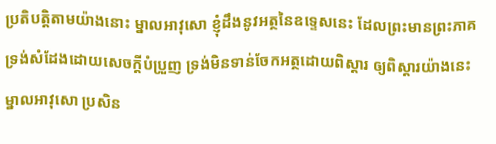ប្រតិបត្តិតាមយ៉ាងនោះ ម្នាលអាវុសោ ខ្ញុំដឹងនូវអត្ថនៃឧទ្ទេសនេះ ដែលព្រះមានព្រះភាគ ទ្រង់សំដែងដោយសេចក្តីបំប្រួញ ទ្រង់មិនទាន់ចែកអត្ថដោយពិស្តារ ឲ្យពិស្តារយ៉ាងនេះ ម្នាលអាវុសោ ប្រសិន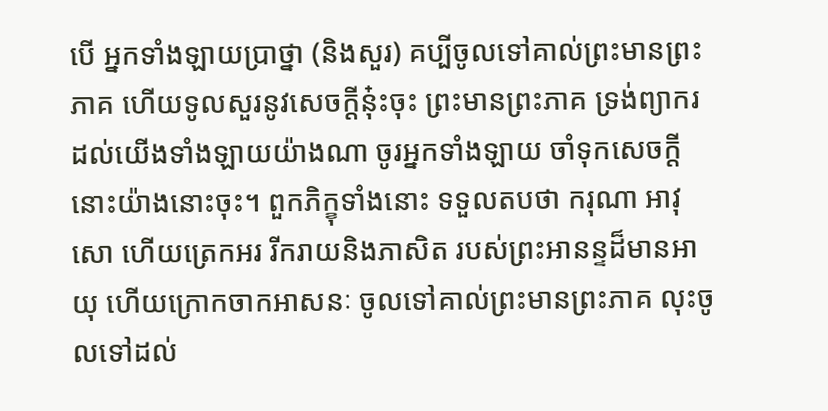បើ អ្នកទាំងឡាយប្រាថ្នា (និងសួរ) គប្បីចូលទៅគាល់ព្រះមានព្រះភាគ ហើយទូលសួរនូវសេចក្តីនុ៎ះចុះ ព្រះមានព្រះភាគ ទ្រង់ព្យាករដល់យើងទាំងឡាយយ៉ាងណា ចូរអ្នកទាំងឡាយ ចាំទុកសេចក្តីនោះយ៉ាងនោះចុះ។ ពួកភិក្ខុទាំងនោះ ទទួលតបថា ករុណា អាវុសោ ហើយត្រេកអរ រីករាយនិងភាសិត របស់ព្រះអានន្ទដ៏មានអាយុ ហើយក្រោកចាកអាសនៈ ចូលទៅគាល់ព្រះមានព្រះភាគ លុះចូលទៅដល់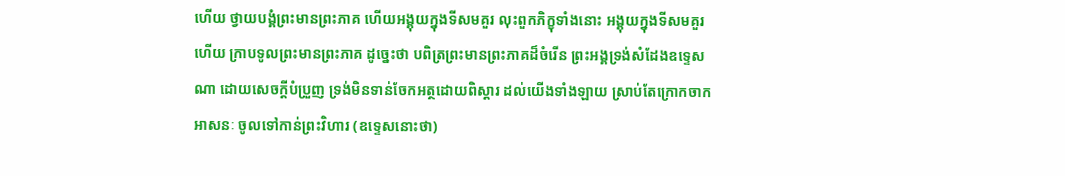ហើយ ថ្វាយបង្គំព្រះមានព្រះភាគ ហើយអង្គុយក្នុងទីសមគួរ លុះពួកភិក្ខុទាំងនោះ អង្គុយក្នុងទីសមគួរហើយ ក្រាបទូលព្រះមានព្រះភាគ ដូច្នេះថា បពិត្រព្រះមានព្រះភាគដ៏ចំរើន ព្រះអង្គទ្រង់សំដែងឧទ្ទេសណា ដោយសេចក្តីបំប្រួញ ទ្រង់មិនទាន់ចែកអត្ថដោយពិស្តារ ដល់យើងទាំងឡាយ ស្រាប់តែក្រោកចាកអាសនៈ ចូលទៅកាន់ព្រះវិហារ (ឧទ្ទេសនោះថា)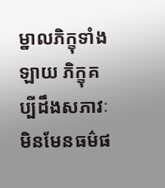ម្នាលភិក្ខុទាំងឡាយ ភិក្ខុគប្បីដឹងសភាវៈ មិនមែនធម៌ផ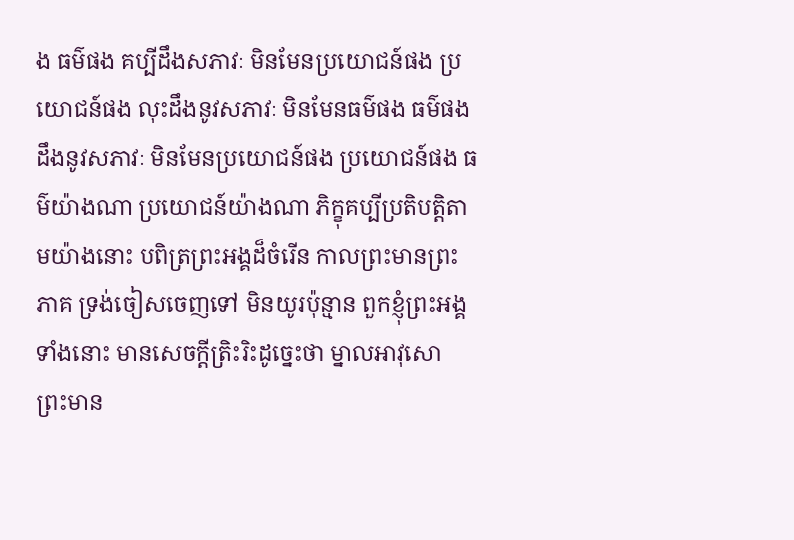ង ធម៌ផង គប្បីដឹងសភាវៈ មិនមែនប្រយោជន៍ផង ប្រយោជន៍ផង លុះដឹងនូវសភាវៈ មិនមែនធម៌ផង ធម៌ផង ដឹងនូវសភាវៈ មិនមែនប្រយោជន៍ផង ប្រយោជន៍ផង ធម៌យ៉ាងណា ប្រយោជន៍យ៉ាងណា ភិក្ខុគប្បីប្រតិបត្តិតាមយ៉ាងនោះ បពិត្រព្រះអង្គដ៏ចំរើន កាលព្រះមានព្រះភាគ ទ្រង់ចៀសចេញទៅ មិនយូរប៉ុន្មាន ពួកខ្ញុំព្រះអង្គទាំងនោះ មានសេចក្តីត្រិះរិះដូច្នេះថា ម្នាលអាវុសោ ព្រះមាន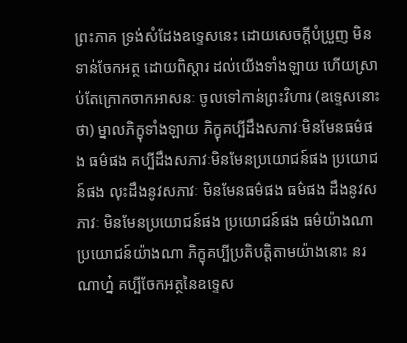ព្រះភាគ ទ្រង់សំដែងឧទ្ទេសនេះ ដោយសេចក្តីបំប្រួញ មិនទាន់ចែកអត្ថ ដោយពិស្តារ ដល់យើងទាំងឡាយ ហើយស្រាប់តែក្រោកចាកអាសនៈ ចូលទៅកាន់ព្រះវិហារ (ឧទ្ទេសនោះថា) ម្នាលភិក្ខុទាំងឡាយ ភិក្ខុគប្បីដឹងសភាវៈមិនមែនធម៌ផង ធម៌ផង គប្បីដឹងសភាវៈមិនមែនប្រយោជន៍ផង ប្រយោជន៍ផង លុះដឹងនូវសភាវៈ មិនមែនធម៌ផង ធម៌ផង ដឹងនូវសភាវៈ មិនមែនប្រយោជន៍ផង ប្រយោជន៍ផង ធម៌យ៉ាងណា ប្រយោជន៍យ៉ាងណា ភិក្ខុគប្បីប្រតិបត្តិតាមយ៉ាងនោះ នរណាហ្ន៎ គប្បីចែកអត្ថនៃឧទ្ទេស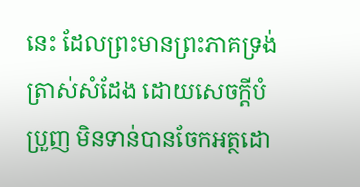នេះ ដែលព្រះមានព្រះភាគទ្រង់ត្រាស់សំដែង ដោយសេចក្តីបំប្រួញ មិនទាន់បានចែកអត្ថដោ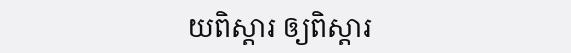យពិស្តារ ឲ្យពិស្តារ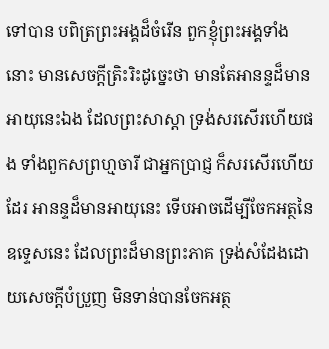ទៅបាន បពិត្រព្រះអង្គដ៏ចំរើន ពួកខ្ញុំព្រះអង្គទាំងនោះ មានសេចក្តីត្រិះរិះដូច្នេះថា មានតែអានន្ទដ៏មានអាយុនេះឯង ដែលព្រះសាស្តា ទ្រង់សរសើរហើយផង ទាំងពួកសព្រហ្មចារី ជាអ្នកប្រាជ្ញ ក៏សរសើរហើយដែរ អានន្ទដ៏មានអាយុនេះ ទើបអាចដើម្បីចែកអត្ថនៃឧទ្ទេសនេះ ដែលព្រះដ៏មានព្រះភាគ ទ្រង់សំដែងដោយសេចក្តីបំប្រួញ មិនទាន់បានចែកអត្ថ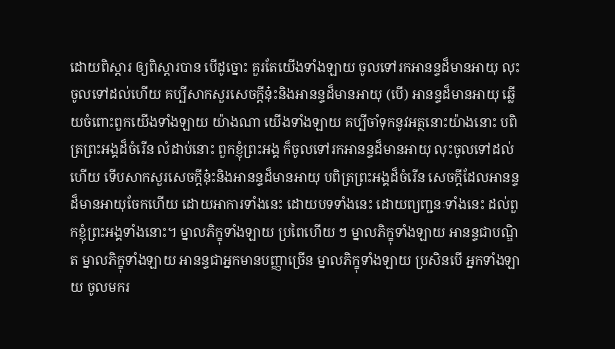ដោយពិស្តារ ឲ្យពិស្តារបាន បើដូច្នោះ គួរតែយើងទាំងឡាយ ចូលទៅរកអានន្ទដ៏មានអាយុ លុះចូលទៅដល់ហើយ គប្បីសាកសួរសេចក្តីនុ៎ះនិងអានន្ទដ៏មានអាយុ (បើ) អានន្ទដ៏មានអាយុ ឆ្លើយចំពោះពួកយើងទាំងឡាយ យ៉ាងណា យើងទាំងឡាយ គប្បីចាំទុកនូវអត្ថនោះយ៉ាងនោះ បពិត្រព្រះអង្គដ៏ចំរើន លំដាប់នោះ ពួកខ្ញុំព្រះអង្គ ក៏ចូលទៅរកអានន្ទដ៏មានអាយុ លុះចូលទៅដល់ហើយ ទើបសាកសួរសេចក្តីនុ៎ះនិងអានន្ទដ៏មានអាយុ បពិត្រព្រះអង្គដ៏ចំរើន សេចក្តីដែលអានន្ទដ៏មានអាយុចែកហើយ ដោយអាការទាំងនេះ ដោយបទទាំងនេះ ដោយព្យញ្ជនៈទាំងនេះ ដល់ពួកខ្ញុំព្រះអង្គទាំងនោះ។ ម្នាលភិក្ខុទាំងឡាយ ប្រពៃហើយ ៗ ម្នាលភិក្ខុទាំងឡាយ អានន្ទជាបណ្ឌិត ម្នាលភិក្ខុទាំងឡាយ អានន្ទជាអ្នកមានបញ្ញាច្រើន ម្នាលភិក្ខុទាំងឡាយ ប្រសិនបើ អ្នកទាំងឡាយ ចូលមករ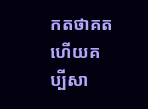កតថាគត ហើយគប្បីសា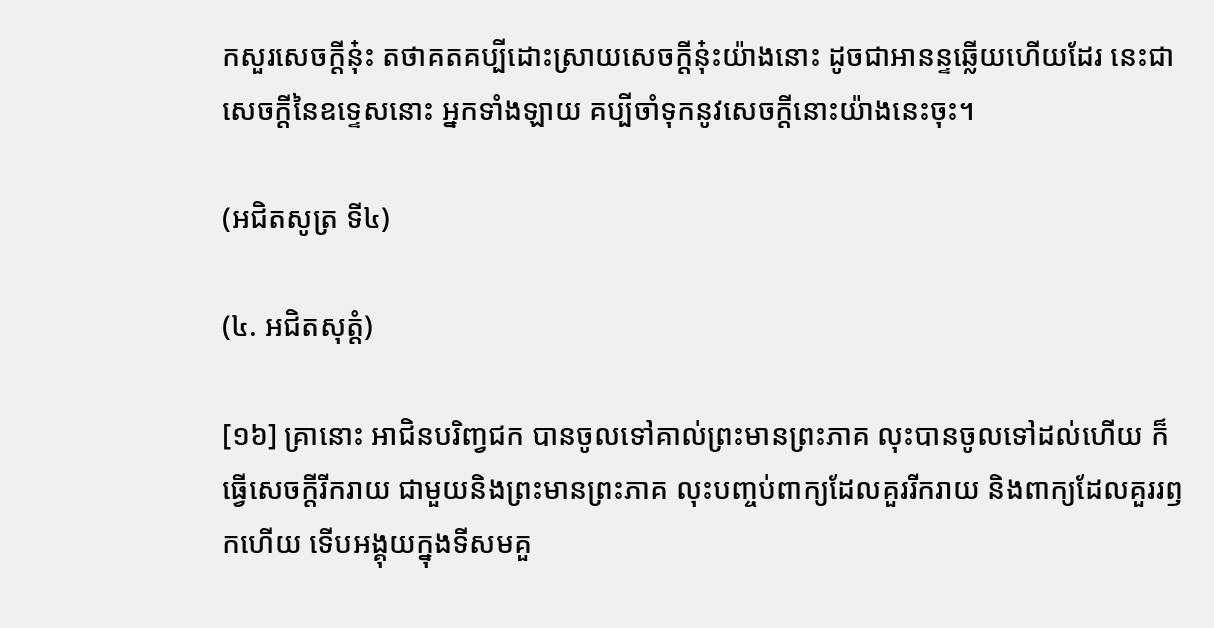កសួរសេចក្តីនុ៎ះ តថាគតគប្បីដោះស្រាយសេចក្តីនុ៎ះយ៉ាងនោះ ដូចជាអានន្ទឆ្លើយហើយដែរ នេះជាសេចក្តីនៃឧទ្ទេសនោះ អ្នកទាំងឡាយ គប្បីចាំទុកនូវសេចក្តីនោះយ៉ាងនេះចុះ។

(អជិតសូត្រ ទី៤)

(៤. អជិតសុត្តំ)

[១៦] គ្រានោះ អាជិនបរិញ្វជក បានចូលទៅគាល់ព្រះមានព្រះភាគ លុះបានចូលទៅដល់ហើយ ក៏ធ្វើសេចក្តីរីករាយ ជាមួយនិងព្រះមានព្រះភាគ លុះបញ្ចប់ពាក្យដែលគួររីករាយ និងពាក្យដែលគួររឭកហើយ ទើបអង្គុយក្នុងទីសមគួ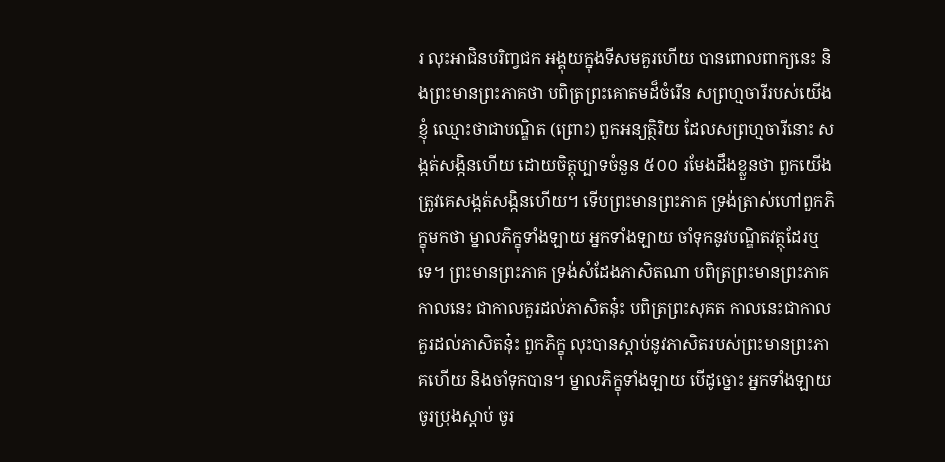រ លុះអាជិនបរិញ្វជក អង្គុយក្នុងទីសមគួរហើយ បានពោលពាក្យនេះ និងព្រះមានព្រះភាគថា បពិត្រព្រះគោតមដ៏ចំរើន សព្រហ្មចារីរបស់យើងខ្ញុំ ឈ្មោះថាជាបណ្ឌិត (ព្រោះ) ពួកអន្យត្ថិរិយ ដែលសព្រហ្មចារីនោះ សង្កត់សង្កិនហើយ ដោយចិត្តុប្បាទចំនួន ៥០០ រមែងដឹងខ្លួនថា ពួកយើងត្រូវគេសង្កត់សង្កិនហើយ។ ទើបព្រះមានព្រះភាគ ទ្រង់ត្រាស់ហៅពួកភិក្ខុមកថា ម្នាលភិក្ខុទាំងឡាយ អ្នកទាំងឡាយ ចាំទុកនូវបណ្ឌិតវត្ថុដែរឬទេ។ ព្រះមានព្រះភាគ ទ្រង់សំដែងភាសិតណា បពិត្រព្រះមានព្រះភាគ កាលនេះ ជាកាលគួរដល់ភាសិតនុ៎ះ បពិត្រព្រះសុគត កាលនេះជាកាលគួរដល់ភាសិតនុ៎ះ ពួកភិក្ខុ លុះបានស្តាប់នូវភាសិតរបស់ព្រះមានព្រះភាគហើយ និងចាំទុកបាន។ ម្នាលភិក្ខុទាំងឡាយ បើដូច្នោះ អ្នកទាំងឡាយ ចូរប្រុងស្តាប់ ចូរ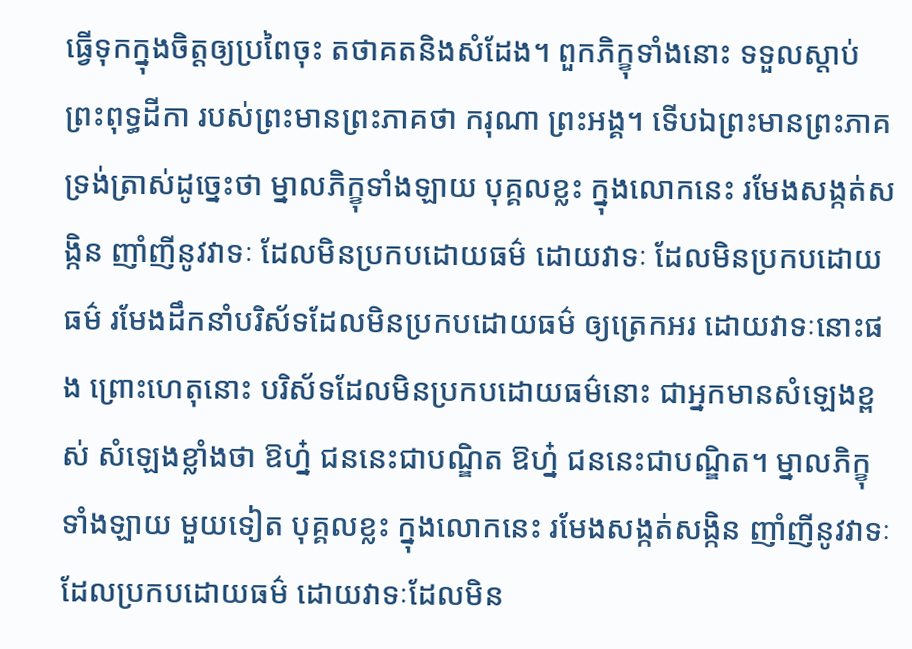ធ្វើទុកក្នុងចិត្តឲ្យប្រពៃចុះ តថាគតនិងសំដែង។ ពួកភិក្ខុទាំងនោះ ទទួលស្តាប់ព្រះពុទ្ធដីកា របស់ព្រះមានព្រះភាគថា ករុណា ព្រះអង្គ។ ទើបឯព្រះមានព្រះភាគ ទ្រង់ត្រាស់ដូច្នេះថា ម្នាលភិក្ខុទាំងឡាយ បុគ្គលខ្លះ ក្នុងលោកនេះ រមែងសង្កត់សង្កិន ញាំញីនូវវាទៈ ដែលមិនប្រកបដោយធម៌ ដោយវាទៈ ដែលមិនប្រកបដោយធម៌ រមែងដឹកនាំបរិស័ទដែលមិនប្រកបដោយធម៌ ឲ្យត្រេកអរ ដោយវាទៈនោះផង ព្រោះហេតុនោះ បរិស័ទដែលមិនប្រកបដោយធម៌នោះ ជាអ្នកមានសំឡេងខ្ពស់ សំឡេងខ្លាំងថា ឱហ្ន៎ ជននេះជាបណ្ឌិត ឱហ្ន៎ ជននេះជាបណ្ឌិត។ ម្នាលភិក្ខុទាំងឡាយ មួយទៀត បុគ្គលខ្លះ ក្នុងលោកនេះ រមែងសង្កត់សង្កិន ញាំញីនូវវាទៈ ដែលប្រកបដោយធម៌ ដោយវាទៈដែលមិន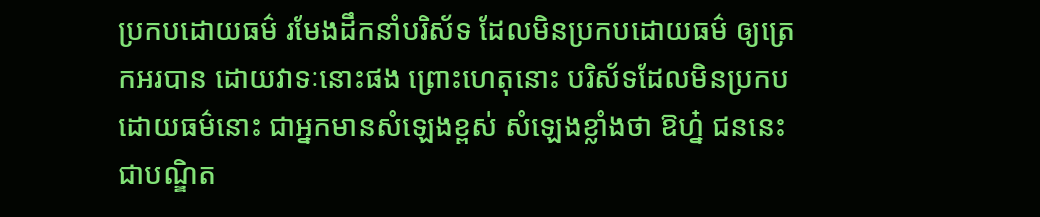ប្រកបដោយធម៌ រមែងដឹកនាំបរិស័ទ ដែលមិនប្រកបដោយធម៌ ឲ្យត្រេកអរបាន ដោយវាទៈនោះផង ព្រោះហេតុនោះ បរិស័ទដែលមិនប្រកបដោយធម៌នោះ ជាអ្នកមានសំឡេងខ្ពស់ សំឡេងខ្លាំងថា ឱហ្ន៎ ជននេះជាបណ្ឌិត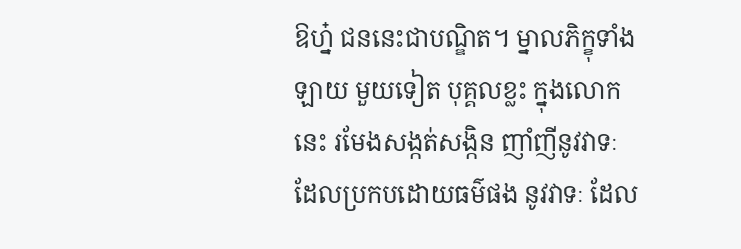ឱហ្ន៎ ជននេះជាបណ្ឌិត។ ម្នាលភិក្ខុទាំងឡាយ មួយទៀត បុគ្គលខ្លះ ក្នុងលោកនេះ រមែងសង្កត់សង្កិន ញាំញីនូវវាទៈ ដែលប្រកបដោយធម៌ផង នូវវាទៈ ដែល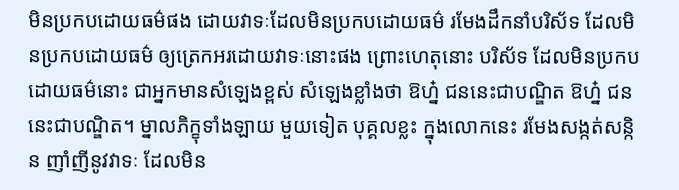មិនប្រកបដោយធម៌ផង ដោយវាទៈដែលមិនប្រកបដោយធម៌ រមែងដឹកនាំបរិស័ទ ដែលមិនប្រកបដោយធម៌ ឲ្យត្រេកអរដោយវាទៈនោះផង ព្រោះហេតុនោះ បរិស័ទ ដែលមិនប្រកបដោយធម៌នោះ ជាអ្នកមានសំឡេងខ្ពស់ សំឡេងខ្លាំងថា ឱហ្ន៎ ជននេះជាបណ្ឌិត ឱហ្ន៎ ជននេះជាបណ្ឌិត។ ម្នាលភិក្ខុទាំងឡាយ មួយទៀត បុគ្គលខ្លះ ក្នុងលោកនេះ រមែងសង្កត់សន្កិន ញាំញីនូវវាទៈ ដែលមិន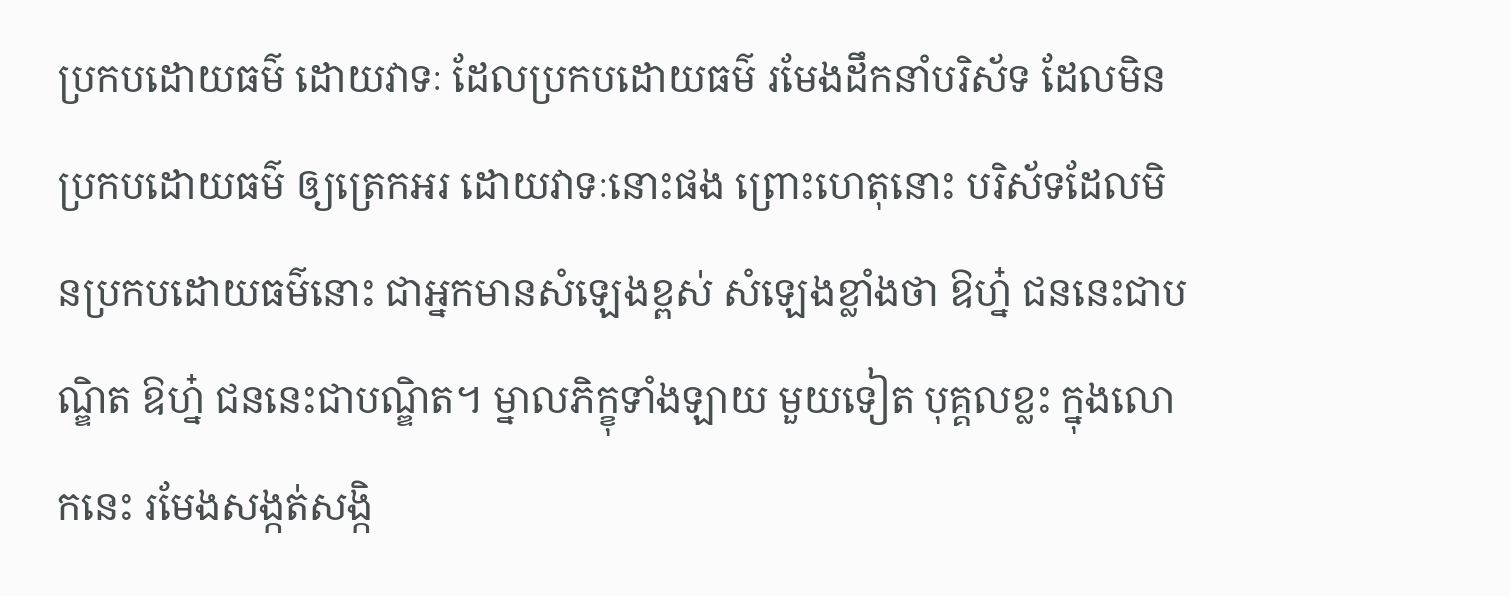ប្រកបដោយធម៌ ដោយវាទៈ ដែលប្រកបដោយធម៌ រមែងដឹកនាំបរិស័ទ ដែលមិនប្រកបដោយធម៌ ឲ្យត្រេកអរ ដោយវាទៈនោះផង ព្រោះហេតុនោះ បរិស័ទដែលមិនប្រកបដោយធម៌នោះ ជាអ្នកមានសំឡេងខ្ពស់ សំឡេងខ្លាំងថា ឱហ្ន៎ ជននេះជាបណ្ឌិត ឱហ្ន៎ ជននេះជាបណ្ឌិត។ ម្នាលភិក្ខុទាំងឡាយ មួយទៀត បុគ្គលខ្លះ ក្នុងលោកនេះ រមែងសង្កត់សង្កិ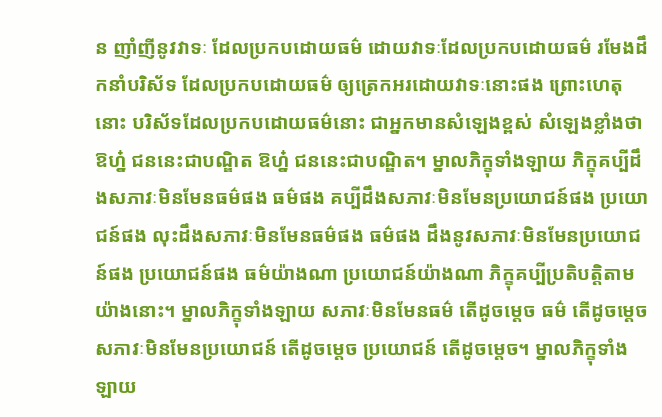ន ញាំញីនូវវាទៈ ដែលប្រកបដោយធម៌ ដោយវាទៈដែលប្រកបដោយធម៌ រមែងដឹកនាំបរិស័ទ ដែលប្រកបដោយធម៌ ឲ្យត្រេកអរដោយវាទៈនោះផង ព្រោះហេតុនោះ បរិស័ទដែលប្រកបដោយធម៌នោះ ជាអ្នកមានសំឡេងខ្ពស់ សំឡេងខ្លាំងថា ឱហ្ន៎ ជននេះជាបណ្ឌិត ឱហ្ន៎ ជននេះជាបណ្ឌិត។ ម្នាលភិក្ខុទាំងឡាយ ភិក្ខុគប្បីដឹងសភាវៈមិនមែនធម៌ផង ធម៌ផង គប្បីដឹងសភាវៈមិនមែនប្រយោជន៍ផង ប្រយោជន៍ផង លុះដឹងសភាវៈមិនមែនធម៌ផង ធម៌ផង ដឹងនូវសភាវៈមិនមែនប្រយោជន៍ផង ប្រយោជន៍ផង ធម៌យ៉ាងណា ប្រយោជន៍យ៉ាងណា ភិក្ខុគប្បីប្រតិបត្តិតាមយ៉ាងនោះ។ ម្នាលភិក្ខុទាំងឡាយ សភាវៈមិនមែនធម៌ តើដូចម្តេច ធម៌ តើដូចម្តេច សភាវៈមិនមែនប្រយោជន៍ តើដូចម្តេច ប្រយោជន៍ តើដូចម្តេច។ ម្នាលភិក្ខុទាំងឡាយ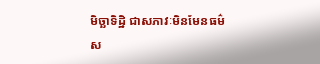មិច្ឆាទិដ្ឋិ ជាសភាវៈមិនមែនធម៌ ស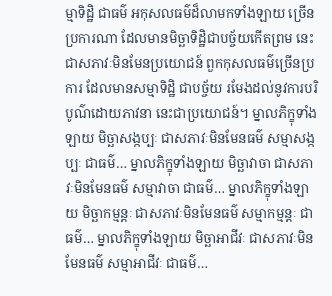ម្មាទិដ្ឋិ ជាធម៌ អកុសលធម៌ដ៏លាមកទាំងឡាយ ច្រើនប្រការណា ដែលមានមិច្ឆាទិដ្ឋិជាបច្ច័យកើតព្រម នេះជាសភាវៈមិនមែនប្រយោជន៍ ពួកកុសលធម៌ច្រើនប្រការ ដែលមានសម្មាទិដ្ឋិ ជាបច្ច័យ រមែងដល់នូវការបរិបូណ៌ដោយភាវនា នេះជាប្រយោជន៍។ ម្នាលភិក្ខុទាំងឡាយ មិច្ឆាសង្កប្បៈ ជាសភាវៈមិនមែនធម៌ សម្មាសង្កប្បៈ ជាធម៌… ម្នាលភិក្ខុទាំងឡាយ មិច្ឆាវាចា ជាសភាវៈមិនមែនធម៌ សម្មាវាចា ជាធម៌… ម្នាលភិក្ខុទាំងឡាយ មិច្ឆាកម្មន្តៈ ជាសភាវៈមិនមែនធម៌ សម្មាកម្មន្តៈ ជាធម៌… ម្នាលភិក្ខុទាំងឡាយ មិច្ឆាអាជីវៈ ជាសភាវៈមិនមែនធម៌ សម្មាអាជីវៈ ជាធម៌…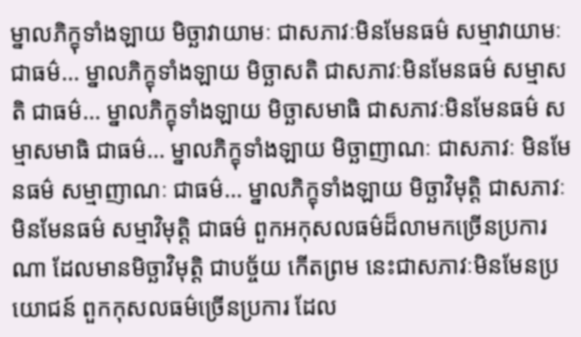ម្នាលភិក្ខុទាំងឡាយ មិច្ឆាវាយាមៈ ជាសភាវៈមិនមែនធម៌ សម្មាវាយាមៈ ជាធម៌… ម្នាលភិក្ខុទាំងឡាយ មិច្ឆាសតិ ជាសភាវៈមិនមែនធម៌ សម្មាសតិ ជាធម៌… ម្នាលភិក្ខុទាំងឡាយ មិច្ឆាសមាធិ ជាសភាវៈមិនមែនធម៌ សម្មាសមាធិ ជាធម៌… ម្នាលភិក្ខុទាំងឡាយ មិច្ឆាញាណៈ ជាសភាវៈ មិនមែនធម៌ សម្មាញាណៈ ជាធម៌… ម្នាលភិក្ខុទាំងឡាយ មិច្ឆាវិមុត្តិ ជាសភាវៈមិនមែនធម៌ សម្មាវិមុត្តិ ជាធម៌ ពួកអកុសលធម៌ដ៏លាមកច្រើនប្រការណា ដែលមានមិច្ឆាវិមុត្តិ ជាបច្ច័យ កើតព្រម នេះជាសភាវៈមិនមែនប្រយោជន៍ ពួកកុសលធម៌ច្រើនប្រការ ដែល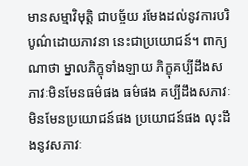មានសម្មាវិមុត្តិ ជាបច្ច័យ រមែងដល់នូវការបរិបូណ៌ដោយភាវនា នេះជាប្រយោជន៍។ ពាក្យណាថា ម្នាលភិក្ខុទាំងឡាយ ភិក្ខុគប្បីដឹងសភាវៈមិនមែនធម៌ផង ធម៌ផង គប្បីដឹងសភាវៈមិនមែនប្រយោជន៍ផង ប្រយោជន៍ផង លុះដឹងនូវសភាវៈ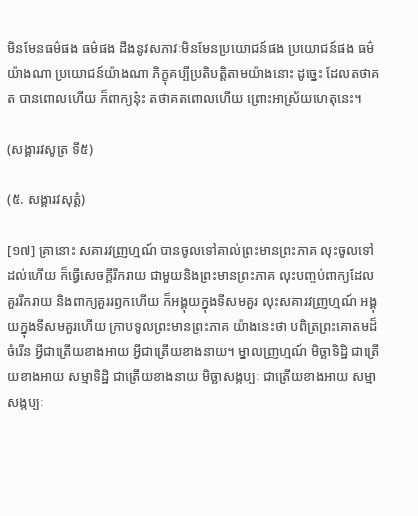មិនមែនធម៌ផង ធម៌ផង ដឹងនូវសភាវៈមិនមែនប្រយោជន៍ផង ប្រយោជន៍ផង ធម៌យ៉ាងណា ប្រយោជន៍យ៉ាងណា ភិក្ខុគប្បីប្រតិបត្តិតាមយ៉ាងនោះ ដូច្នេះ ដែលតថាគត បានពោលហើយ ក៏ពាក្យនុ៎ះ តថាគតពោលហើយ ព្រោះអាស្រ័យហេតុនេះ។

(សង្គារវសូត្រ ទី៥)

(៥. សង្គារវសុត្តំ)

[១៧] គ្រានោះ សគារវញ្រហ្មណ៍ បានចូលទៅគាល់ព្រះមានព្រះភាគ លុះចូលទៅដល់ហើយ ក៏ធ្វើសេចក្តីរីករាយ ជាមួយនិងព្រះមានព្រះភាគ លុះបញ្ចប់ពាក្យដែលគួររីករាយ និងពាក្យគួររឭកហើយ ក៏អង្គុយក្នុងទីសមគួរ លុះសគារវញ្រហ្មណ៍ អង្គុយក្នុងទីសមគួរហើយ ក្រាបទូលព្រះមានព្រះភាគ យ៉ាងនេះថា បពិត្រព្រះគោតមដ៏ចំរើន អ្វីជាត្រើយខាងអាយ អ្វីជាត្រើយខាងនាយ។ ម្នាលញ្រហ្មណ៍ មិច្ឆាទិដ្ឋិ ជាត្រើយខាងអាយ សម្មាទិដ្ឋិ ជាត្រើយខាងនាយ មិច្ឆាសង្កប្បៈ ជាត្រើយខាងអាយ សម្មាសង្កប្បៈ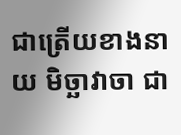ជាត្រើយខាងនាយ មិច្ឆាវាចា ជា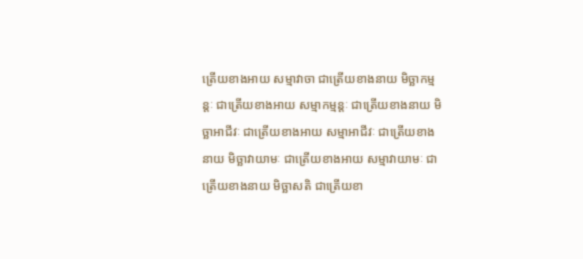ត្រើយខាងអាយ សម្មាវាចា ជាត្រើយខាងនាយ មិច្ឆាកម្មន្តៈ ជាត្រើយខាងអាយ សម្មាកម្មន្តៈ ជាត្រើយខាងនាយ មិច្ឆាអាជីវៈ ជាត្រើយខាងអាយ សម្មាអាជីវៈ ជាត្រើយខាងនាយ មិច្ឆាវាយាមៈ ជាត្រើយខាងអាយ សម្មាវាយាមៈ ជាត្រើយខាងនាយ មិច្ឆាសតិ ជាត្រើយខា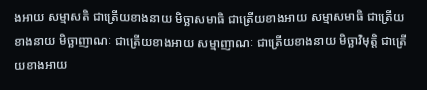ងអាយ សម្មាសតិ ជាត្រើយខាងនាយ មិច្ឆាសមាធិ ជាត្រើយខាងអាយ សម្មាសមាធិ ជាត្រើយខាងនាយ មិច្ឆាញាណៈ ជាត្រើយខាងអាយ សម្មាញាណៈ ជាត្រើយខាងនាយ មិច្ឆាវិមុត្តិ ជាត្រើយខាងអាយ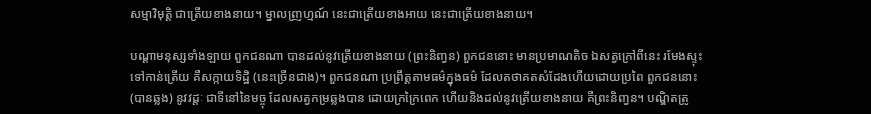សម្មាវិមុត្តិ ជាត្រើយខាងនាយ។ ម្នាលញ្រហ្មណ៍ នេះជាត្រើយខាងអាយ នេះជាត្រើយខាងនាយ។

បណ្តាមនុស្សទាំងឡាយ ពួកជនណា បានដល់នូវត្រើយខាងនាយ (ព្រះនិញ្វន) ពួកជននោះ មានប្រមាណតិច ឯសត្វក្រៅពីនេះ រមែងស្ទុះទៅកាន់ត្រើយ គឺសក្កាយទិដ្ឋិ (នេះច្រើនជាង)។ ពួកជនណា ប្រព្រឹត្តតាមធម៌ក្នុងធម៌ ដែលតថាគតសំដែងហើយដោយប្រពៃ ពួកជននោះ (បានឆ្លង) នូវវដ្តៈ ជាទីនៅនៃមច្ចុ ដែលសត្វកម្រឆ្លងបាន ដោយក្រក្រៃពេក ហើយនិងដល់នូវត្រើយខាងនាយ គឺព្រះនិញ្វន។ បណ្ឌិតត្រូ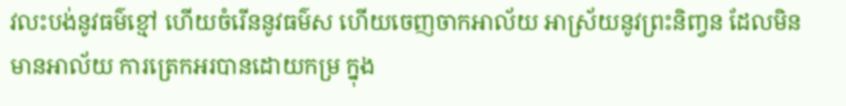វលះបង់នូវធម៌ខ្មៅ ហើយចំរើននូវធម៌ស ហើយចេញចាកអាល័យ អាស្រ័យនូវព្រះនិញ្វន ដែលមិនមានអាល័យ ការត្រេកអរបានដោយកម្រ ក្នុង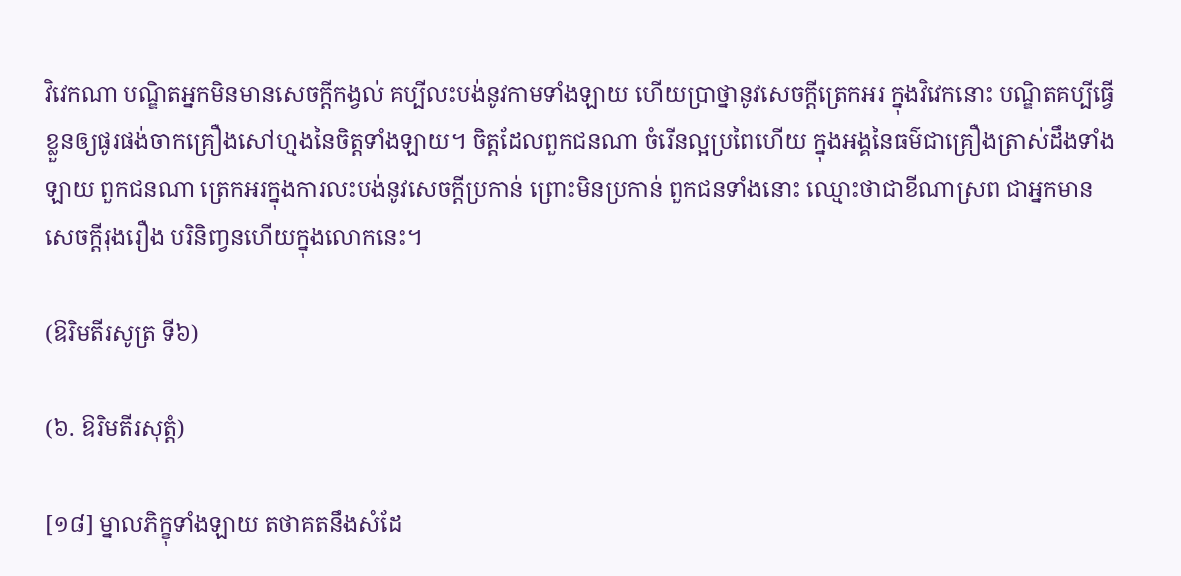វិវេកណា បណ្ឌិតអ្នកមិនមានសេចក្តីកង្វល់ គប្បីលះបង់នូវកាមទាំងឡាយ ហើយប្រាថ្នានូវសេចក្តីត្រេកអរ ក្នុងវិវេកនោះ បណ្ឌិតគប្បីធ្វើខ្លួនឲ្យផូរផង់ចាកគ្រឿងសៅហ្មងនៃចិត្តទាំងឡាយ។ ចិត្តដែលពួកជនណា ចំរើនល្អប្រពៃហើយ ក្នុងអង្គនៃធម៌ជាគ្រឿងត្រាស់ដឹងទាំងឡាយ ពួកជនណា ត្រេកអរក្នុងការលះបង់នូវសេចក្តីប្រកាន់ ព្រោះមិនប្រកាន់ ពួកជនទាំងនោះ ឈ្មោះថាជាខីណាស្រព ជាអ្នកមានសេចក្តីរុងរឿង បរិនិញ្វនហើយក្នុងលោកនេះ។

(ឱរិមតីរសូត្រ ទី៦)

(៦. ឱរិមតីរសុត្តំ)

[១៨] ម្នាលភិក្ខុទាំងឡាយ តថាគតនឹងសំដែ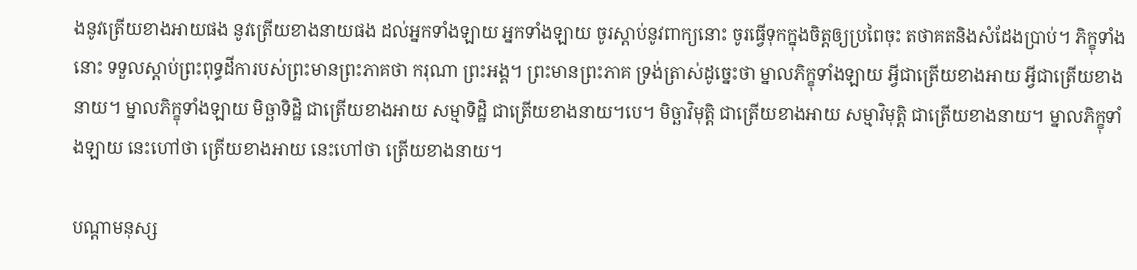ងនូវត្រើយខាងអាយផង នូវត្រើយខាងនាយផង ដល់អ្នកទាំងឡាយ អ្នកទាំងឡាយ ចូរស្តាប់នូវពាក្យនោះ ចូរធ្វើទុកក្នុងចិត្តឲ្យប្រពៃចុះ តថាគតនិងសំដែងប្រាប់។ ភិក្ខុទាំងនោះ ទទួលស្តាប់ព្រះពុទ្ធដីការបស់ព្រះមានព្រះភាគថា ករុណា ព្រះអង្គ។ ព្រះមានព្រះភាគ ទ្រង់ត្រាស់ដូច្នេះថា ម្នាលភិក្ខុទាំងឡាយ អ្វីជាត្រើយខាងអាយ អ្វីជាត្រើយខាងនាយ។ ម្នាលភិក្ខុទាំងឡាយ មិច្ឆាទិដ្ឋិ ជាត្រើយខាងអាយ សម្មាទិដ្ឋិ ជាត្រើយខាងនាយ។បេ។ មិច្ឆាវិមុត្តិ ជាត្រើយខាងអាយ សម្មាវិមុត្តិ ជាត្រើយខាងនាយ។ ម្នាលភិក្ខុទាំងឡាយ នេះហៅថា ត្រើយខាងអាយ នេះហៅថា ត្រើយខាងនាយ។

បណ្តាមនុស្ស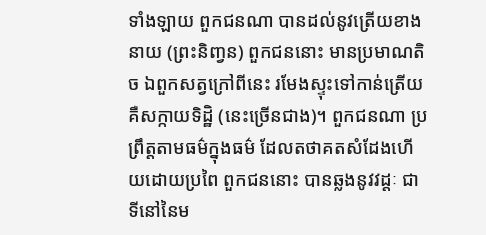ទាំងឡាយ ពួកជនណា បានដល់នូវត្រើយខាងនាយ (ព្រះនិញ្វន) ពួកជននោះ មានប្រមាណតិច ឯពួកសត្វក្រៅពីនេះ រមែងស្ទុះទៅកាន់ត្រើយ គឺសក្កាយទិដ្ឋិ (នេះច្រើនជាង)។ ពួកជនណា ប្រព្រឹត្តតាមធម៌ក្នុងធម៌ ដែលតថាគតសំដែងហើយដោយប្រពៃ ពួកជននោះ បានឆ្លងនូវវដ្តៈ ជាទីនៅនៃម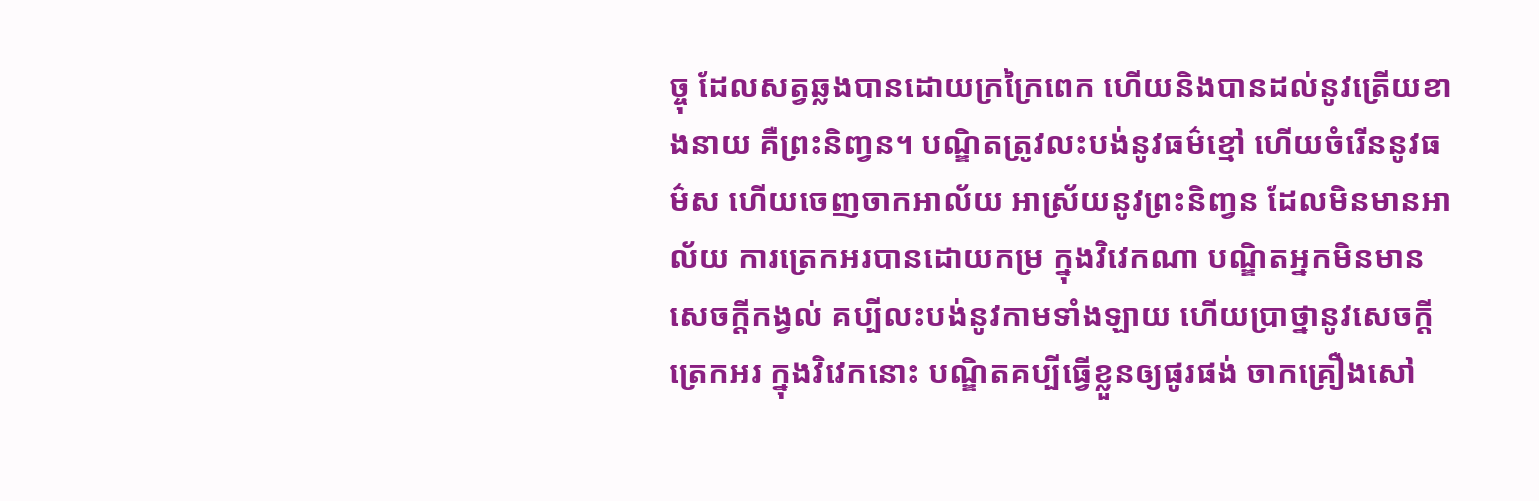ច្ចុ ដែលសត្វឆ្លងបានដោយក្រក្រៃពេក ហើយនិងបានដល់នូវត្រើយខាងនាយ គឺព្រះនិញ្វន។ បណ្ឌិតត្រូវលះបង់នូវធម៌ខ្មៅ ហើយចំរើននូវធម៌ស ហើយចេញចាកអាល័យ អាស្រ័យនូវព្រះនិញ្វន ដែលមិនមានអាល័យ ការត្រេកអរបានដោយកម្រ ក្នុងវិវេកណា បណ្ឌិតអ្នកមិនមានសេចក្តីកង្វល់ គប្បីលះបង់នូវកាមទាំងឡាយ ហើយប្រាថ្នានូវសេចក្តីត្រេកអរ ក្នុងវិវេកនោះ បណ្ឌិតគប្បីធ្វើខ្លួនឲ្យផូរផង់ ចាកគ្រឿងសៅ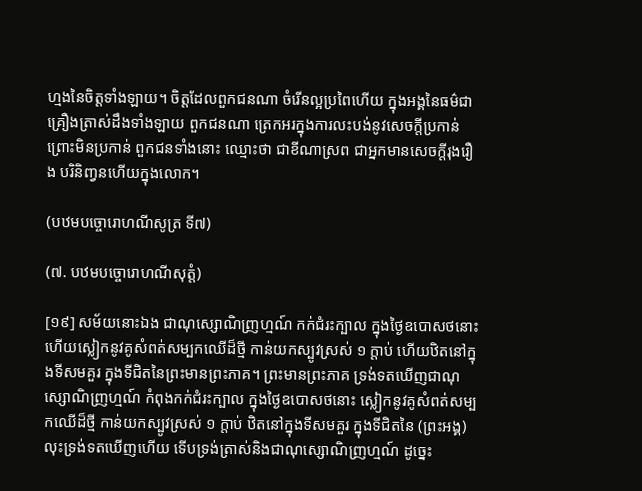ហ្មងនៃចិត្តទាំងឡាយ។ ចិត្តដែលពួកជនណា ចំរើនល្អប្រពៃហើយ ក្នុងអង្គនៃធម៌ជាគ្រឿងត្រាស់ដឹងទាំងឡាយ ពួកជនណា ត្រេកអរក្នុងការលះបង់នូវសេចក្តីប្រកាន់ ព្រោះមិនប្រកាន់ ពួកជនទាំងនោះ ឈ្មោះថា ជាខីណាស្រព ជាអ្នកមានសេចក្តីរុងរឿង បរិនិញ្វនហើយក្នុងលោក។

(បឋមបច្ចោរោហណីសូត្រ ទី៧)

(៧. បឋមបច្ចោរោហណីសុត្តំ)

[១៩] សម័យនោះឯង ជាណុស្សោណិញ្រហ្មណ៍ កក់ជំរះក្បាល ក្នុងថ្ងៃឧបោសថនោះ ហើយស្លៀកនូវគូសំពត់សម្បកឈើដ៏ថ្មី កាន់យកស្បូវស្រស់ ១ ក្តាប់ ហើយឋិតនៅក្នុងទីសមគួរ ក្នុងទីជិតនៃព្រះមានព្រះភាគ។ ព្រះមានព្រះភាគ ទ្រង់ទតឃើញជាណុស្សោណិញ្រហ្មណ៍ កំពុងកក់ជំរះក្បាល ក្នុងថ្ងៃឧបោសថនោះ ស្លៀកនូវគូសំពត់សម្បកឈើដ៏ថ្មី កាន់យកស្បូវស្រស់ ១ ក្តាប់ ឋិតនៅក្នុងទីសមគួរ ក្នុងទីជិតនៃ (ព្រះអង្គ) លុះទ្រង់ទតឃើញហើយ ទើបទ្រង់ត្រាស់និងជាណុស្សោណិញ្រហ្មណ៍ ដូច្នេះ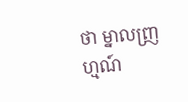ថា ម្នាលញ្រហ្មណ៍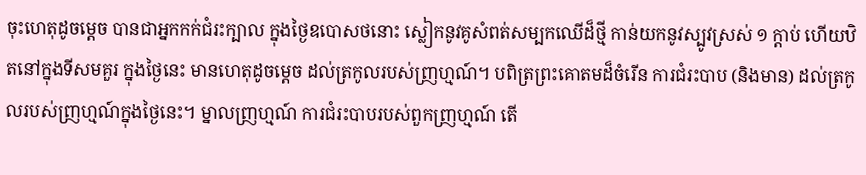ចុះហេតុដូចម្តេច បានជាអ្នកកក់ជំរះក្បាល ក្នុងថ្ងៃឧបោសថនោះ ស្លៀកនូវគូសំពត់សម្បកឈើដ៏ថ្មី កាន់យកនូវស្បូវស្រស់ ១ ក្តាប់ ហើយឋិតនៅក្នុងទីសមគួរ ក្នុងថ្ងៃនេះ មានហេតុដូចម្តេច ដល់ត្រកូលរបស់ញ្រហ្មណ៍។ បពិត្រព្រះគោតមដ៏ចំរើន ការជំរះបាប (និងមាន) ដល់ត្រកូលរបស់ញ្រហ្មណ៍ក្នុងថ្ងៃនេះ។ ម្នាលញ្រហ្មណ៍ ការជំរះបាបរបស់ពួកញ្រហ្មណ៍ តើ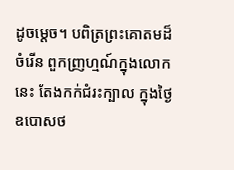ដូចម្តេច។ បពិត្រព្រះគោតមដ៏ចំរើន ពួកញ្រហ្មណ៍ក្នុងលោកនេះ តែងកក់ជំរះក្បាល ក្នុងថ្ងៃឧបោសថ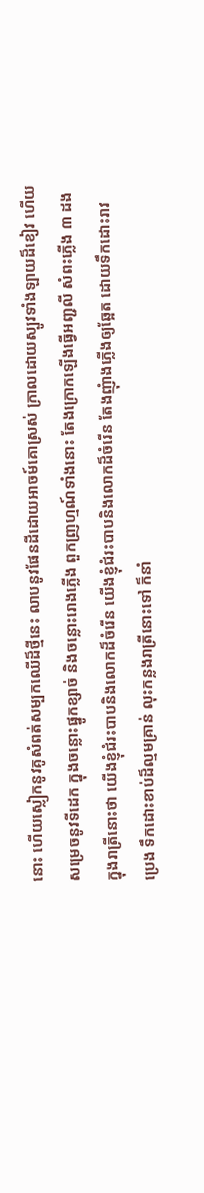នោះ ហើយស្លៀកនូវគូសំពត់សម្បកឈើដ៏ថ្មីនេះ លាបនូវផែនដីដោយអាចម៍គោស្រស់ ក្រាលដោយស្បូវទាំងឡាយដ៏ខៀវ ហើយសម្រេចនូវទីដេក ក្នុងចន្លោះផ្នូកខ្សាច់ និងចន្លោះរោងភ្លើង ពួកញ្រហ្មណ៍ទាំងនោះ តែងក្រោកឡើងធ្វើអញ្ជលី សំពះភ្លើង ៣ ដង ក្នុងរាត្រីនោះថា យើងខ្ញុំជំរះបាបនិងលោកដ៏ចំរើន យើងខ្ញុំជំរះបាបនិងលោកដ៏ចំរើន តែងញុំាងភ្លើងឲ្យឆ្អែត ដោយទឹកដោះរាវ ប្រេង ទឹកដោះខាប់ដ៏ល្មមគ្រាន់ លុះកន្លងរាត្រីនោះទៅ ក៏នាំ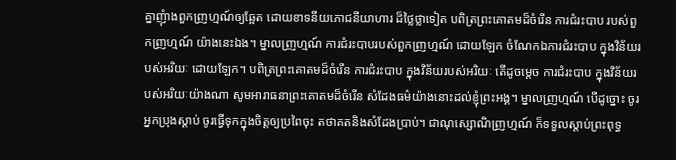គ្នាញុំាងពួកញ្រហ្មណ៍ឲ្យឆ្អែត ដោយខាទនីយភោជនីយាហារ ដ៏ថ្លៃថ្លាទៀត បពិត្រព្រះគោតមដ៏ចំរើន ការជំរះបាប របស់ពួកញ្រហ្មណ៍ យ៉ាងនេះឯង។ ម្នាលញ្រហ្មណ៍ ការជំរះបាបរបស់ពួកញ្រហ្មណ៍ ដោយឡែក ចំណែកឯការជំរះបាប ក្នុងវិន័យរបស់អរិយៈ ដោយឡែក។ បពិត្រព្រះគោតមដ៏ចំរើន ការជំរះបាប ក្នុងវិន័យរបស់អរិយៈ តើដូចម្តេច ការជំរះបាប ក្នុងវិន័យរបស់អរិយៈយ៉ាងណា សូមអារាធនាព្រះគោតមដ៏ចំរើន សំដែងធម៌យ៉ាងនោះដល់ខ្ញុំព្រះអង្គ។ ម្នាលញ្រហ្មណ៍ បើដូច្នោះ ចូរអ្នកប្រុងស្តាប់ ចូរធ្វើទុកក្នុងចិត្តឲ្យប្រពៃចុះ តថាគតនិងសំដែងប្រាប់។ ជាណុស្សោណិញ្រហ្មណ៍ ក៏ទទួលស្តាប់ព្រះពុទ្ធ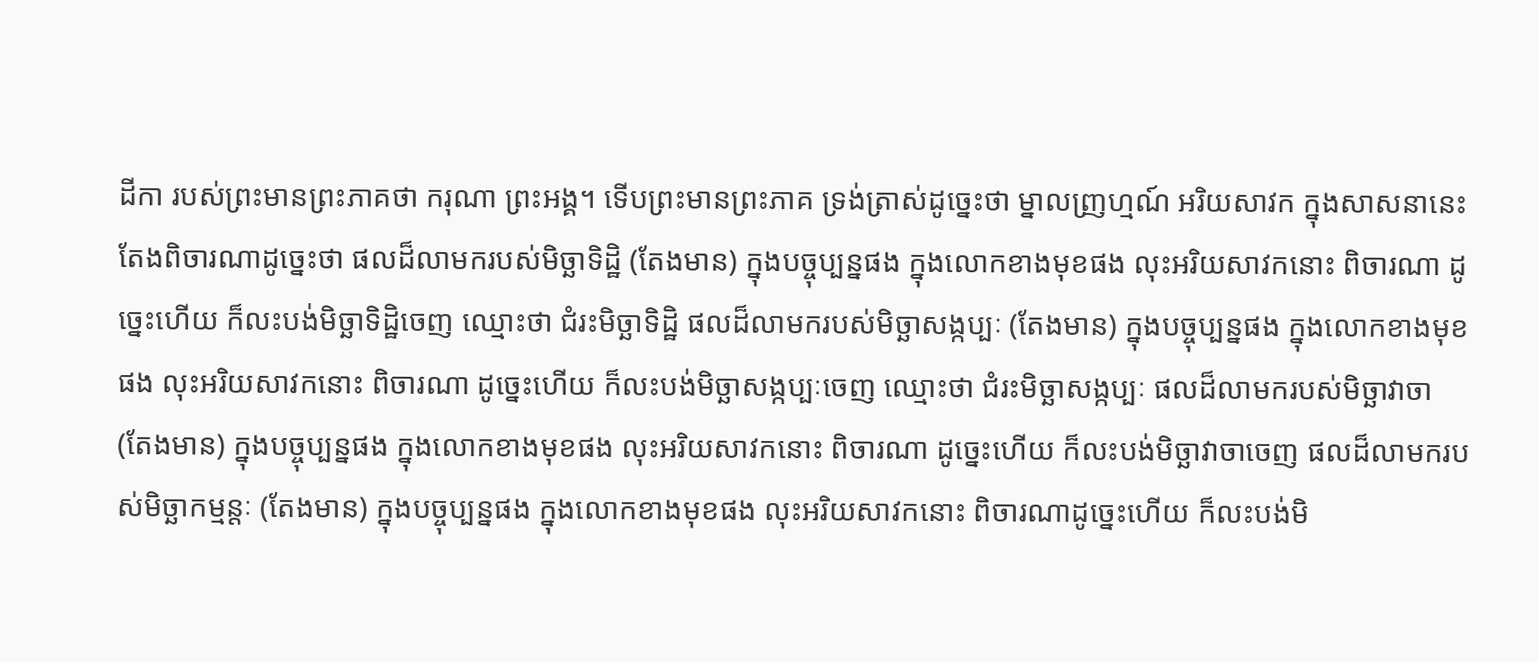ដីកា របស់ព្រះមានព្រះភាគថា ករុណា ព្រះអង្គ។ ទើបព្រះមានព្រះភាគ ទ្រង់ត្រាស់ដូច្នេះថា ម្នាលញ្រហ្មណ៍ អរិយសាវក ក្នុងសាសនានេះ តែងពិចារណាដូច្នេះថា ផលដ៏លាមករបស់មិច្ឆាទិដ្ឋិ (តែងមាន) ក្នុងបច្ចុប្បន្នផង ក្នុងលោកខាងមុខផង លុះអរិយសាវកនោះ ពិចារណា ដូច្នេះហើយ ក៏លះបង់មិច្ឆាទិដ្ឋិចេញ ឈ្មោះថា ជំរះមិច្ឆាទិដ្ឋិ ផលដ៏លាមករបស់មិច្ឆាសង្កប្បៈ (តែងមាន) ក្នុងបច្ចុប្បន្នផង ក្នុងលោកខាងមុខផង លុះអរិយសាវកនោះ ពិចារណា ដូច្នេះហើយ ក៏លះបង់មិច្ឆាសង្កប្បៈចេញ ឈ្មោះថា ជំរះមិច្ឆាសង្កប្បៈ ផលដ៏លាមករបស់មិច្ឆាវាចា (តែងមាន) ក្នុងបច្ចុប្បន្នផង ក្នុងលោកខាងមុខផង លុះអរិយសាវកនោះ ពិចារណា ដូច្នេះហើយ ក៏លះបង់មិច្ឆាវាចាចេញ ផលដ៏លាមករបស់មិច្ឆាកម្មន្តៈ (តែងមាន) ក្នុងបច្ចុប្បន្នផង ក្នុងលោកខាងមុខផង លុះអរិយសាវកនោះ ពិចារណាដូច្នេះហើយ ក៏លះបង់មិ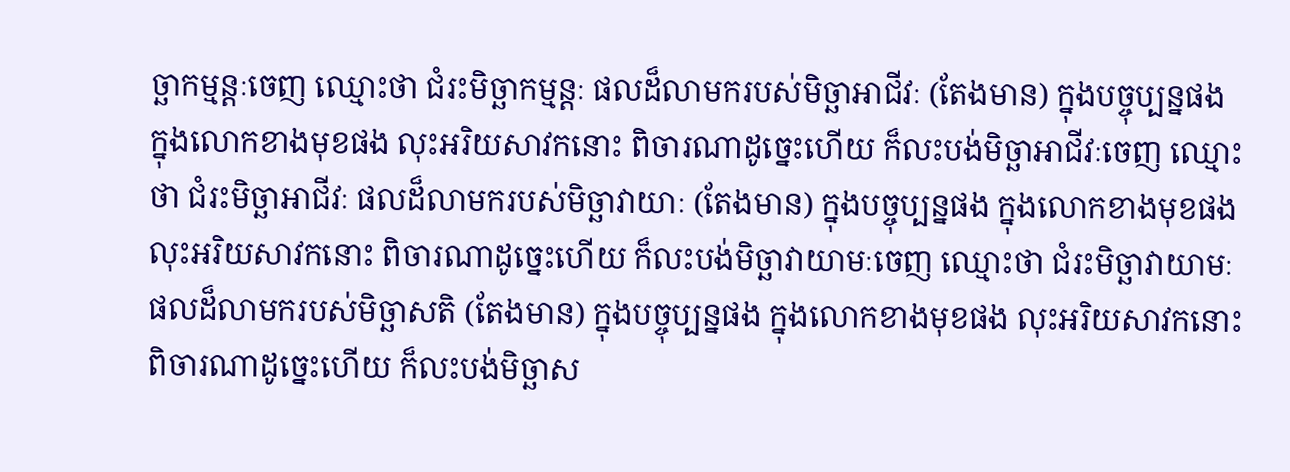ច្ឆាកម្មន្តៈចេញ ឈ្មោះថា ជំរះមិច្ឆាកម្មន្តៈ ផលដ៏លាមករបស់មិច្ឆាអាជីវៈ (តែងមាន) ក្នុងបច្ចុប្បន្នផង ក្នុងលោកខាងមុខផង លុះអរិយសាវកនោះ ពិចារណាដូច្នេះហើយ ក៏លះបង់មិច្ឆាអាជីវៈចេញ ឈ្មោះថា ជំរះមិច្ឆាអាជីវៈ ផលដ៏លាមករបស់មិច្ឆាវាយាៈ (តែងមាន) ក្នុងបច្ចុប្បន្នផង ក្នុងលោកខាងមុខផង លុះអរិយសាវកនោះ ពិចារណាដូច្នេះហើយ ក៏លះបង់មិច្ឆាវាយាមៈចេញ ឈ្មោះថា ជំរះមិច្ឆាវាយាមៈ ផលដ៏លាមករបស់មិច្ឆាសតិ (តែងមាន) ក្នុងបច្ចុប្បន្នផង ក្នុងលោកខាងមុខផង លុះអរិយសាវកនោះ ពិចារណាដូច្នេះហើយ ក៏លះបង់មិច្ឆាស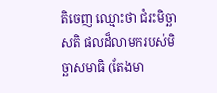តិចេញ ឈ្មោះថា ជំរះមិច្ឆាសតិ ផលដ៏លាមករបស់មិច្ឆាសមាធិ (តែងមា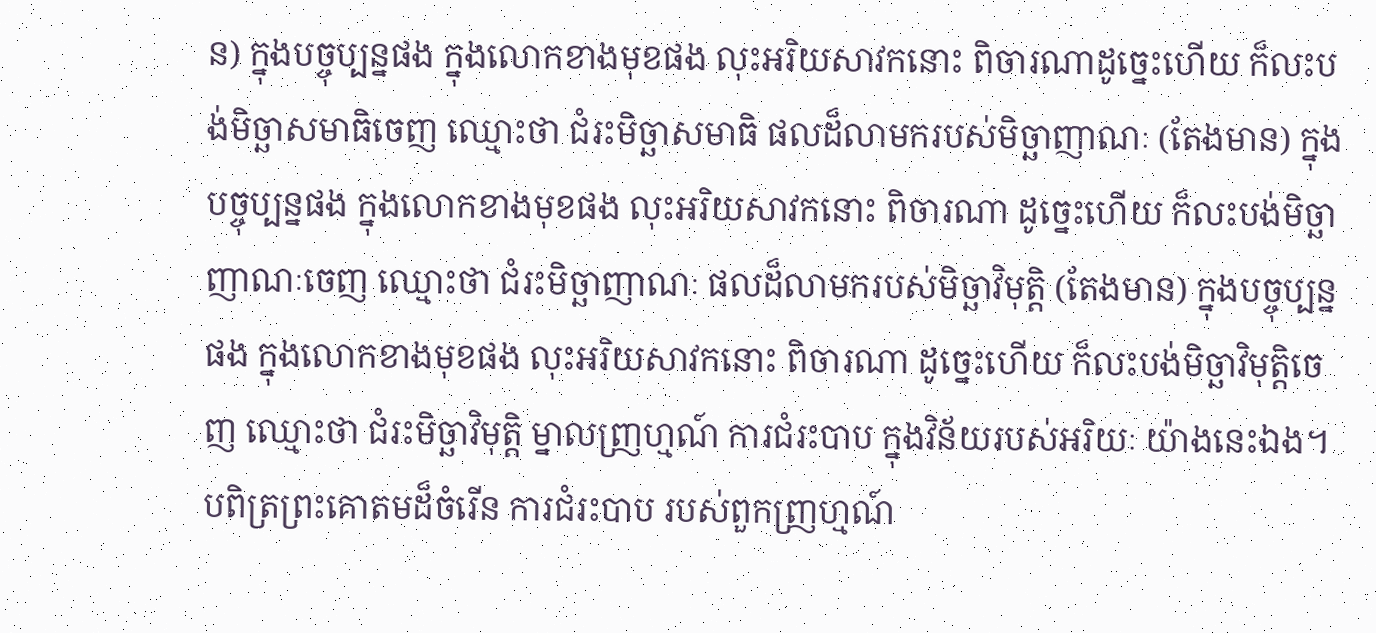ន) ក្នុងបច្ចុប្បន្នផង ក្នុងលោកខាងមុខផង លុះអរិយសាវកនោះ ពិចារណាដូច្នេះហើយ ក៏លះបង់មិច្ឆាសមាធិចេញ ឈ្មោះថា ជំរះមិច្ឆាសមាធិ ផលដ៏លាមករបស់មិច្ឆាញាណៈ (តែងមាន) ក្នុងបច្ចុប្បន្នផង ក្នុងលោកខាងមុខផង លុះអរិយសាវកនោះ ពិចារណា ដូច្នេះហើយ ក៏លះបង់មិច្ឆាញាណៈចេញ ឈ្មោះថា ជំរះមិច្ឆាញាណៈ ផលដ៏លាមករបស់មិច្ឆាវិមុត្តិ (តែងមាន) ក្នុងបច្ចុប្បន្នផង ក្នុងលោកខាងមុខផង លុះអរិយសាវកនោះ ពិចារណា ដូច្នេះហើយ ក៏លះបង់មិច្ឆាវិមុត្តិចេញ ឈ្មោះថា ជំរះមិច្ឆាវិមុត្តិ ម្នាលញ្រហ្មណ៍ ការជំរះបាប ក្នុងវិន័យរបស់អរិយៈ យ៉ាងនេះឯង។ បពិត្រព្រះគោតមដ៏ចំរើន ការជំរះបាប របស់ពួកញ្រហ្មណ៍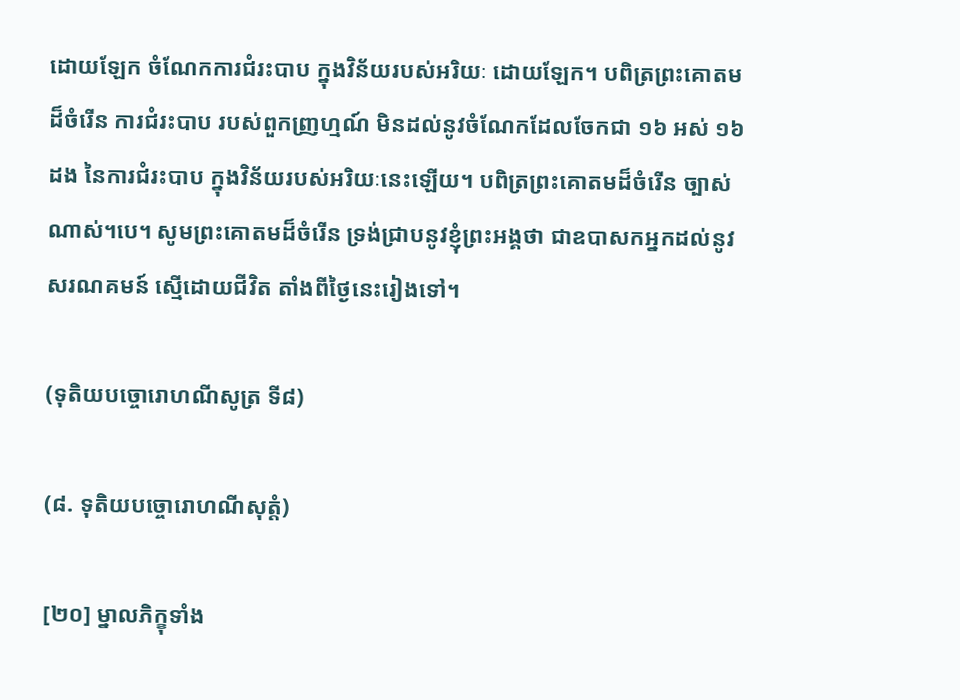ដោយឡែក ចំណែកការជំរះបាប ក្នុងវិន័យរបស់អរិយៈ ដោយឡែក។ បពិត្រព្រះគោតមដ៏ចំរើន ការជំរះបាប របស់ពួកញ្រហ្មណ៍ មិនដល់នូវចំណែកដែលចែកជា ១៦ អស់ ១៦ ដង នៃការជំរះបាប ក្នុងវិន័យរបស់អរិយៈនេះឡើយ។ បពិត្រព្រះគោតមដ៏ចំរើន ច្បាស់ណាស់។បេ។ សូមព្រះគោតមដ៏ចំរើន ទ្រង់ជ្រាបនូវខ្ញុំព្រះអង្គថា ជាឧបាសកអ្នកដល់នូវសរណគមន៍ ស្មើដោយជីវិត តាំងពីថ្ងៃនេះរៀងទៅ។

(ទុតិយបច្ចោរោហណីសូត្រ ទី៨)

(៨. ទុតិយបច្ចោរោហណីសុត្តំ)

[២០] ម្នាលភិក្ខុទាំង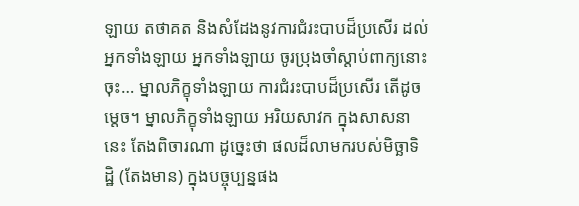ឡាយ តថាគត និងសំដែងនូវការជំរះបាបដ៏ប្រសើរ ដល់អ្នកទាំងឡាយ អ្នកទាំងឡាយ ចូរប្រុងចាំស្តាប់ពាក្យនោះចុះ… ម្នាលភិក្ខុទាំងឡាយ ការជំរះបាបដ៏ប្រសើរ តើដូចម្តេច។ ម្នាលភិក្ខុទាំងឡាយ អរិយសាវក ក្នុងសាសនានេះ តែងពិចារណា ដូច្នេះថា ផលដ៏លាមករបស់មិច្ឆាទិដ្ឋិ (តែងមាន) ក្នុងបច្ចុប្បន្នផង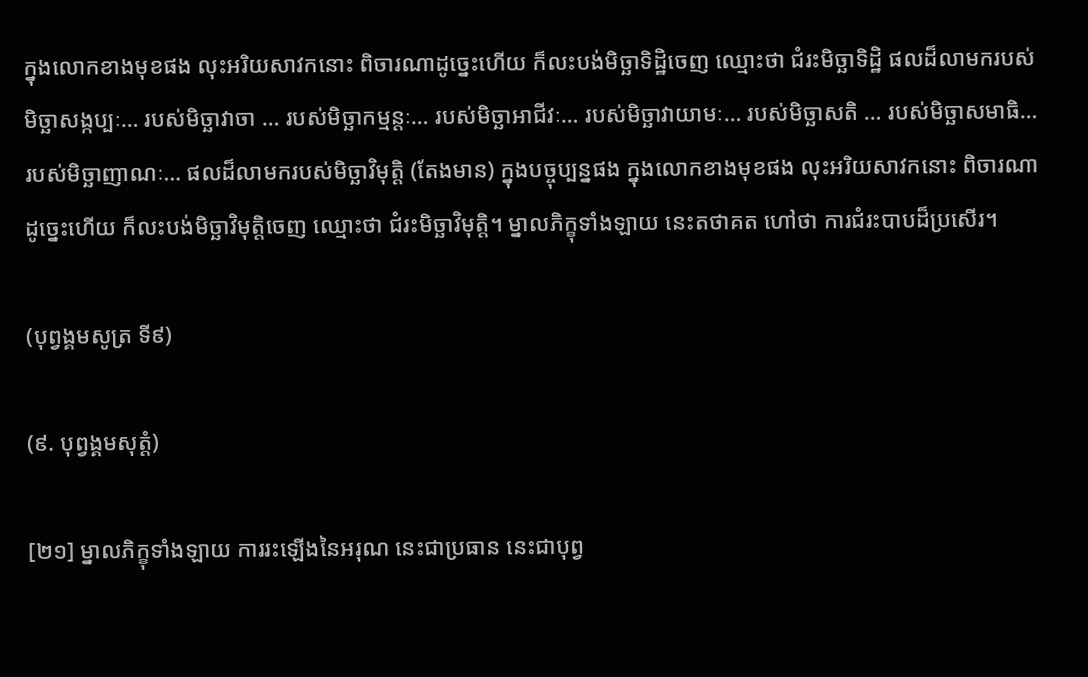ក្នុងលោកខាងមុខផង លុះអរិយសាវកនោះ ពិចារណាដូច្នេះហើយ ក៏លះបង់មិច្ឆាទិដ្ឋិចេញ ឈ្មោះថា ជំរះមិច្ឆាទិដ្ឋិ ផលដ៏លាមករបស់មិច្ឆាសង្កប្បៈ… របស់មិច្ឆាវាចា … របស់មិច្ឆាកម្មន្តៈ… របស់មិច្ឆាអាជីវៈ… របស់មិច្ឆាវាយាមៈ… របស់មិច្ឆាសតិ … របស់មិច្ឆាសមាធិ… របស់មិច្ឆាញាណៈ… ផលដ៏លាមករបស់មិច្ឆាវិមុត្តិ (តែងមាន) ក្នុងបច្ចុប្បន្នផង ក្នុងលោកខាងមុខផង លុះអរិយសាវកនោះ ពិចារណាដូច្នេះហើយ ក៏លះបង់មិច្ឆាវិមុត្តិចេញ ឈ្មោះថា ជំរះមិច្ឆាវិមុត្តិ។ ម្នាលភិក្ខុទាំងឡាយ នេះតថាគត ហៅថា ការជំរះបាបដ៏ប្រសើរ។

(បុព្វង្គមសូត្រ ទី៩)

(៩. បុព្វង្គមសុត្តំ)

[២១] ម្នាលភិក្ខុទាំងឡាយ ការរះឡើងនៃអរុណ នេះជាប្រធាន នេះជាបុព្វ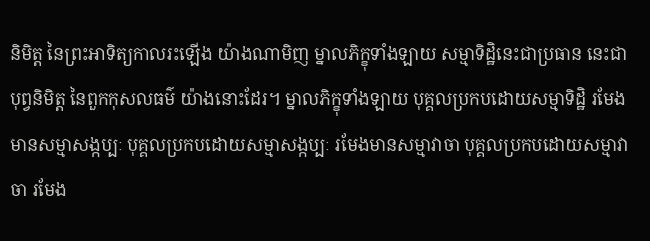និមិត្ត នៃព្រះអាទិត្យកាលរះឡើង យ៉ាងណាមិញ ម្នាលភិក្ខុទាំងឡាយ សម្មាទិដ្ឋិនេះជាប្រធាន នេះជាបុព្វនិមិត្ត នៃពួកកុសលធម៌ យ៉ាងនោះដែរ។ ម្នាលភិក្ខុទាំងឡាយ បុគ្គលប្រកបដោយសម្មាទិដ្ឋិ រមែងមានសម្មាសង្កប្បៈ បុគ្គលប្រកបដោយសម្មាសង្កប្បៈ រមែងមានសម្មាវាចា បុគ្គលប្រកបដោយសម្មាវាចា រមែង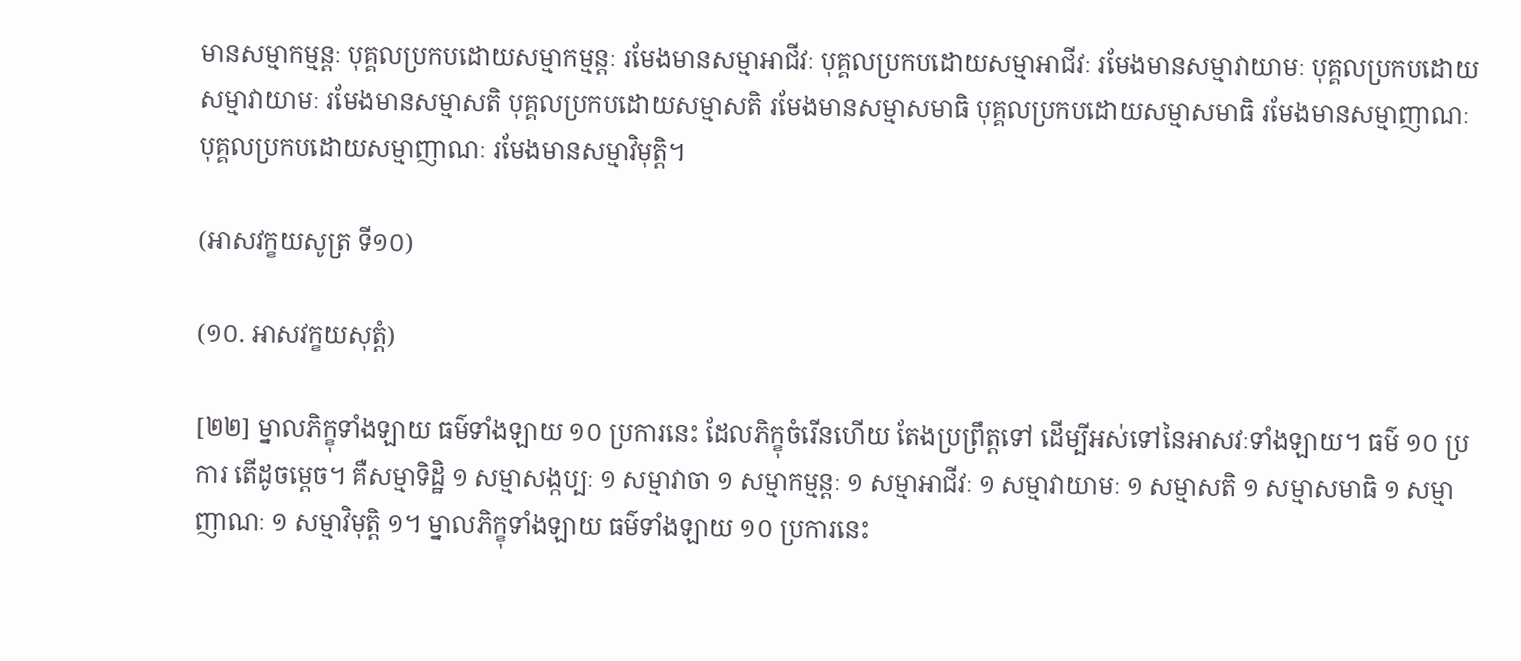មានសម្មាកម្មន្តៈ បុគ្គលប្រកបដោយសម្មាកម្មន្តៈ រមែងមានសម្មាអាជីវៈ បុគ្គលប្រកបដោយសម្មាអាជីវៈ រមែងមានសម្មាវាយាមៈ បុគ្គលប្រកបដោយសម្មាវាយាមៈ រមែងមានសម្មាសតិ បុគ្គលប្រកបដោយសម្មាសតិ រមែងមានសម្មាសមាធិ បុគ្គលប្រកបដោយសម្មាសមាធិ រមែងមានសម្មាញាណៈ បុគ្គលប្រកបដោយសម្មាញាណៈ រមែងមានសម្មាវិមុត្តិ។

(អាសវក្ខយសូត្រ ទី១០)

(១០. អាសវក្ខយសុត្តំ)

[២២] ម្នាលភិក្ខុទាំងឡាយ ធម៌ទាំងឡាយ ១០ ប្រការនេះ ដែលភិក្ខុចំរើនហើយ តែងប្រព្រឹត្តទៅ ដើម្បីអស់ទៅនៃអាសវៈទាំងឡាយ។ ធម៌ ១០ ប្រការ តើដូចម្តេច។ គឺសម្មាទិដ្ឋិ ១ សម្មាសង្កប្បៈ ១ សម្មាវាចា ១ សម្មាកម្មន្តៈ ១ សម្មាអាជីវៈ ១ សម្មាវាយាមៈ ១ សម្មាសតិ ១ សម្មាសមាធិ ១ សម្មាញាណៈ ១ សម្មាវិមុត្តិ ១។ ម្នាលភិក្ខុទាំងឡាយ ធម៌ទាំងឡាយ ១០ ប្រការនេះ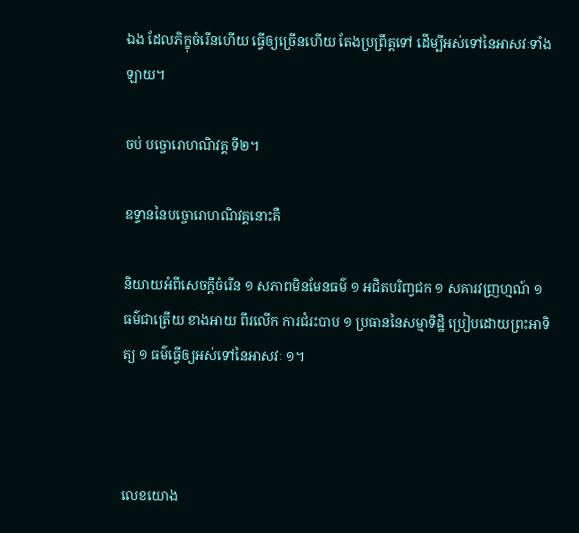ឯង ដែលភិក្ខុចំរើនហើយ ធ្វើឲ្យច្រើនហើយ តែងប្រព្រឹត្តទៅ ដើម្បីអស់ទៅនៃអាសវៈទាំងឡាយ។

ចប់ បច្ចោរោហណិវគ្គ ទី២។

ឧទ្ទាននៃបច្ចោរោហណិវគ្គនោះគឺ

និយាយអំពីសេចក្តីចំរើន ១ សភាពមិនមែនធម៌ ១ អជិតបរិញ្វជក ១ សគារវញ្រហ្មណ៍ ១ ធម៌ជាត្រើយ ខាងអាយ ពីរលើក ការជំរះបាប ១ ប្រធាននៃសម្មាទិដ្ឋិ ប្រៀបដោយព្រះអាទិត្យ ១ ធម៌ធ្វើឲ្យអស់ទៅនៃអាសវៈ ១។



លេខយោង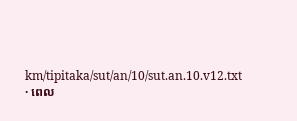km/tipitaka/sut/an/10/sut.an.10.v12.txt · ពេល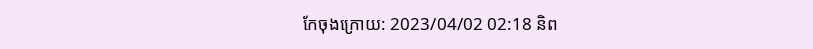កែចុងក្រោយ: 2023/04/02 02:18 និព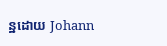ន្ឋដោយ Johann